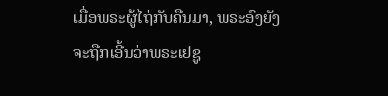ເມື່ອພຣະຜູ້ໄຖ່ກັບຄືນມາ, ພຣະອົງຍັງຈະຖືກເອີ້ນວ່າພຣະເຢຊູ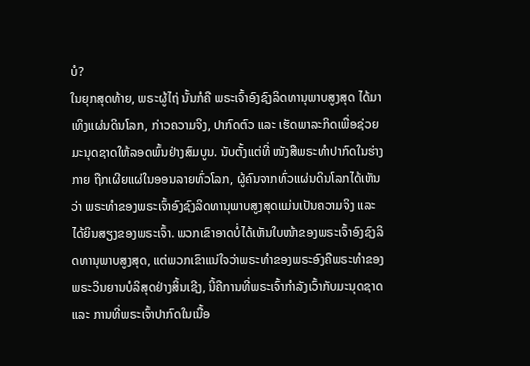ບໍ?
ໃນຍຸກສຸດທ້າຍ, ພຣະຜູ້ໄຖ່ ນັ້ນກໍຄື ພຣະເຈົ້າອົງຊົງລິດທານຸພາບສູງສຸດ ໄດ້ມາເທິງແຜ່ນດິນໂລກ, ກ່າວຄວາມຈິງ, ປາກົດຕົວ ແລະ ເຮັດພາລະກິດເພື່ອຊ່ວຍມະນຸດຊາດໃຫ້ລອດພົ້ນຢ່າງສົມບູນ. ນັບຕັ້ງແຕ່ທີ່ ໜັງສືພຣະທໍາປາກົດໃນຮ່າງກາຍ ຖືກເຜີຍແຜ່ໃນອອນລາຍທົ່ວໂລກ, ຜູ້ຄົນຈາກທົ່ວແຜ່ນດິນໂລກໄດ້ເຫັນວ່າ ພຣະທຳຂອງພຣະເຈົ້າອົງຊົງລິດທານຸພາບສູງສຸດແມ່ນເປັນຄວາມຈິງ ແລະ ໄດ້ຍິນສຽງຂອງພຣະເຈົ້າ. ພວກເຂົາອາດບໍ່ໄດ້ເຫັນໃບໜ້າຂອງພຣະເຈົ້າອົງຊົງລິດທານຸພາບສູງສຸດ, ແຕ່ພວກເຂົາແນ່ໃຈວ່າພຣະທຳຂອງພຣະອົງຄືພຣະທຳຂອງພຣະວິນຍານບໍລິສຸດຢ່າງສິ້ນເຊີງ, ນີ້ຄືການທີ່ພຣະເຈົ້າກຳລັງເວົ້າກັບມະນຸດຊາດ ແລະ ການທີ່ພຣະເຈົ້າປາກົດໃນເນື້ອ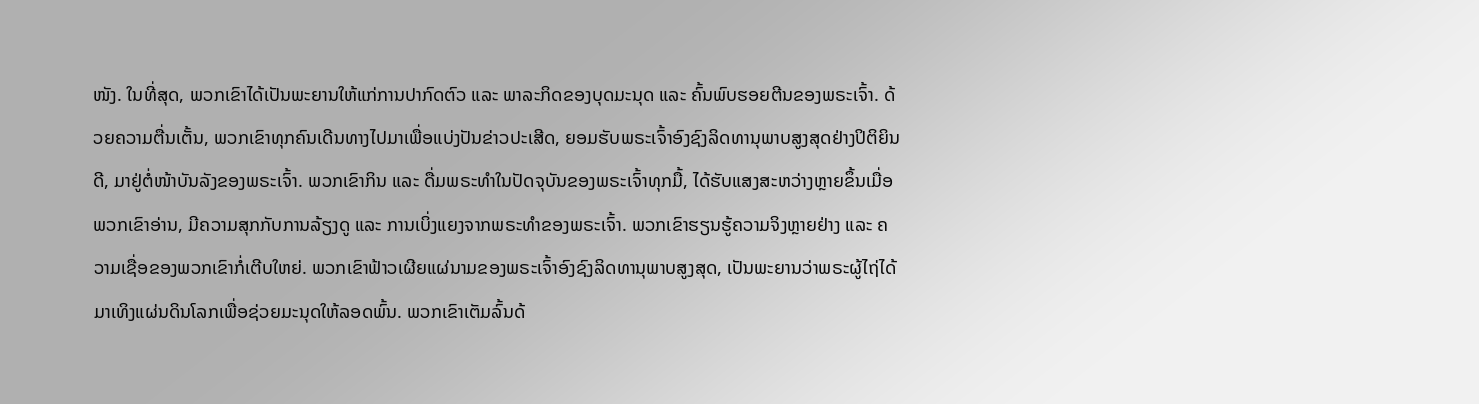ໜັງ. ໃນທີ່ສຸດ, ພວກເຂົາໄດ້ເປັນພະຍານໃຫ້ແກ່ການປາກົດຕົວ ແລະ ພາລະກິດຂອງບຸດມະນຸດ ແລະ ຄົ້ນພົບຮອຍຕີນຂອງພຣະເຈົ້າ. ດ້ວຍຄວາມຕື່ນເຕັ້ນ, ພວກເຂົາທຸກຄົນເດີນທາງໄປມາເພື່ອແບ່ງປັນຂ່າວປະເສີດ, ຍອມຮັບພຣະເຈົ້າອົງຊົງລິດທານຸພາບສູງສຸດຢ່າງປິຕິຍິນດີ, ມາຢູ່ຕໍ່ໜ້າບັນລັງຂອງພຣະເຈົ້າ. ພວກເຂົາກິນ ແລະ ດື່ມພຣະທຳໃນປັດຈຸບັນຂອງພຣະເຈົ້າທຸກມື້, ໄດ້ຮັບແສງສະຫວ່າງຫຼາຍຂຶ້ນເມື່ອພວກເຂົາອ່ານ, ມີຄວາມສຸກກັບການລ້ຽງດູ ແລະ ການເບິ່ງແຍງຈາກພຣະທຳຂອງພຣະເຈົ້າ. ພວກເຂົາຮຽນຮູ້ຄວາມຈິງຫຼາຍຢ່າງ ແລະ ຄວາມເຊື່ອຂອງພວກເຂົາກໍ່ເຕີບໃຫຍ່. ພວກເຂົາຟ້າວເຜີຍແຜ່ນາມຂອງພຣະເຈົ້າອົງຊົງລິດທານຸພາບສູງສຸດ, ເປັນພະຍານວ່າພຣະຜູ້ໄຖ່ໄດ້ມາເທິງແຜ່ນດິນໂລກເພື່ອຊ່ວຍມະນຸດໃຫ້ລອດພົ້ນ. ພວກເຂົາເຕັມລົ້ນດ້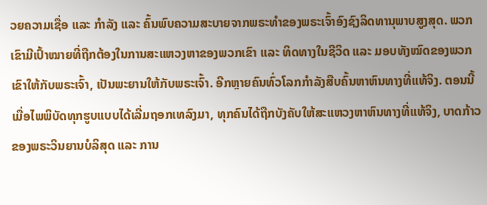ວຍຄວາມເຊື່ອ ແລະ ກຳລັງ ແລະ ຄົ້ນພົບຄວາມສະບາຍຈາກພຣະທຳຂອງພຣະເຈົ້າອົງຊົງລິດທານຸພາບສູງສຸດ. ພວກເຂົາມີເປົ້າໝາຍທີ່ຖືກຕ້ອງໃນການສະແຫວງຫາຂອງພວກເຂົາ ແລະ ທິດທາງໃນຊີວິດ ແລະ ມອບທັງໝົດຂອງພວກເຂົາໃຫ້ກັບພຣະເຈົ້າ, ເປັນພະຍານໃຫ້ກັບພຣະເຈົ້າ. ອີກຫຼາຍຄົນທົ່ວໂລກກຳລັງສືບຄົ້ນຫາຫົນທາງທີ່ແທ້ຈິງ. ຕອນນີ້ ເມື່ອໄພພິບັດທຸກຮູບແບບໄດ້ເລີ່ມຖອກເທລົງມາ, ທຸກຄົນໄດ້ຖືກບັງຄັບໃຫ້ສະແຫວງຫາຫົນທາງທີ່ແທ້ຈິງ, ບາດກ້າວຂອງພຣະວິນຍານບໍລິສຸດ ແລະ ການ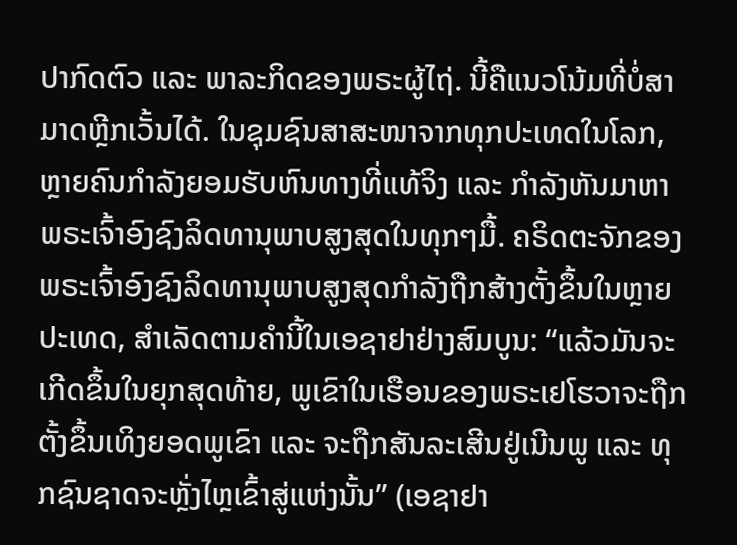ປາກົດຕົວ ແລະ ພາລະກິດຂອງພຣະຜູ້ໄຖ່. ນີ້ຄືແນວໂນ້ມທີ່ບໍ່ສາມາດຫຼີກເວັ້ນໄດ້. ໃນຊຸມຊົນສາສະໜາຈາກທຸກປະເທດໃນໂລກ, ຫຼາຍຄົນກຳລັງຍອມຮັບຫົນທາງທີ່ແທ້ຈິງ ແລະ ກຳລັງຫັນມາຫາພຣະເຈົ້າອົງຊົງລິດທານຸພາບສູງສຸດໃນທຸກໆມື້. ຄຣິດຕະຈັກຂອງພຣະເຈົ້າອົງຊົງລິດທານຸພາບສູງສຸດກຳລັງຖືກສ້າງຕັ້ງຂຶ້ນໃນຫຼາຍປະເທດ, ສຳເລັດຕາມຄຳນີ້ໃນເອຊາຢາຢ່າງສົມບູນ: “ແລ້ວມັນຈະເກີດຂຶ້ນໃນຍຸກສຸດທ້າຍ, ພູເຂົາໃນເຮືອນຂອງພຣະເຢໂຮວາຈະຖືກຕັ້ງຂຶ້ນເທິງຍອດພູເຂົາ ແລະ ຈະຖືກສັນລະເສີນຢູ່ເນີນພູ ແລະ ທຸກຊົນຊາດຈະຫຼັ່ງໄຫຼເຂົ້າສູ່ແຫ່ງນັ້ນ” (ເອຊາຢາ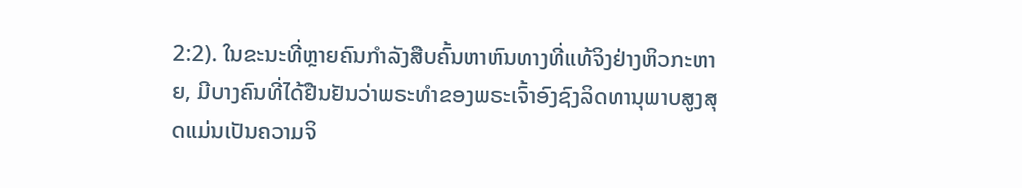2:2). ໃນຂະນະທີ່ຫຼາຍຄົນກຳລັງສືບຄົ້ນຫາຫົນທາງທີ່ແທ້ຈິງຢ່າງຫິວກະຫາຍ, ມີບາງຄົນທີ່ໄດ້ຢືນຢັນວ່າພຣະທຳຂອງພຣະເຈົ້າອົງຊົງລິດທານຸພາບສູງສຸດແມ່ນເປັນຄວາມຈິ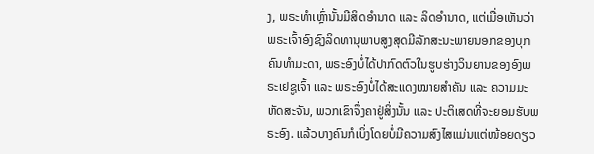ງ, ພຣະທຳເຫຼົ່ານັ້ນມີສິດອຳນາດ ແລະ ລິດອຳນາດ, ແຕ່ເມື່ອເຫັນວ່າພຣະເຈົ້າອົງຊົງລິດທານຸພາບສູງສຸດມີລັກສະນະພາຍນອກຂອງບຸກຄົນທຳມະດາ, ພຣະອົງບໍ່ໄດ້ປາກົດຕົວໃນຮູບຮ່າງວິນຍານຂອງອົງພຣະເຢຊູເຈົ້າ ແລະ ພຣະອົງບໍ່ໄດ້ສະແດງໝາຍສຳຄັນ ແລະ ຄວາມມະຫັດສະຈັນ, ພວກເຂົາຈຶ່ງຄາຢູ່ສິ່ງນັ້ນ ແລະ ປະຕິເສດທີ່ຈະຍອມຮັບພຣະອົງ. ແລ້ວບາງຄົນກໍເບິ່ງໂດຍບໍ່ມີຄວາມສົງໄສແມ່ນແຕ່ໜ້ອຍດຽວ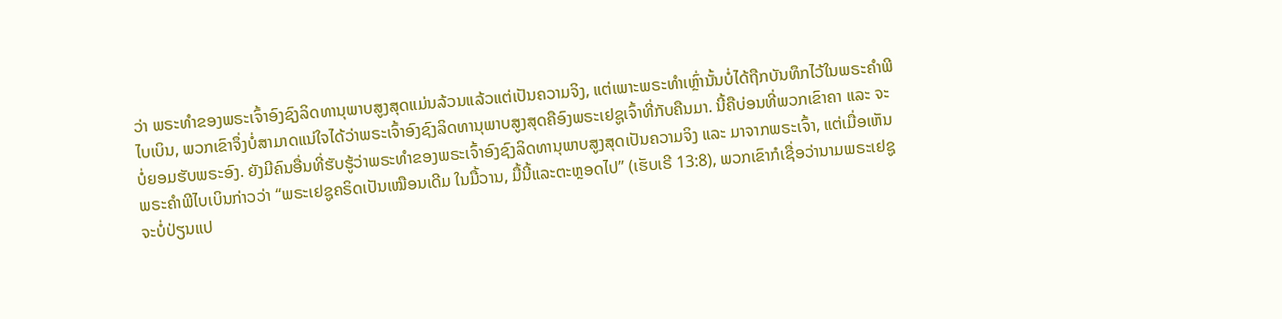ວ່າ ພຣະທຳຂອງພຣະເຈົ້າອົງຊົງລິດທານຸພາບສູງສຸດແມ່ນລ້ວນແລ້ວແຕ່ເປັນຄວາມຈິງ, ແຕ່ເພາະພຣະທຳເຫຼົ່ານັ້ນບໍ່ໄດ້ຖືກບັນທຶກໄວ້ໃນພຣະຄຳພີໄບເບິນ, ພວກເຂົາຈຶ່ງບໍ່ສາມາດແນ່ໃຈໄດ້ວ່າພຣະເຈົ້າອົງຊົງລິດທານຸພາບສູງສຸດຄືອົງພຣະເຢຊູເຈົ້າທີ່ກັບຄືນມາ. ນີ້ຄືບ່ອນທີ່ພວກເຂົາຄາ ແລະ ຈະບໍ່ຍອມຮັບພຣະອົງ. ຍັງມີຄົນອື່ນທີ່ຮັບຮູ້ວ່າພຣະທຳຂອງພຣະເຈົ້າອົງຊົງລິດທານຸພາບສູງສຸດເປັນຄວາມຈິງ ແລະ ມາຈາກພຣະເຈົ້າ, ແຕ່ເມື່ອເຫັນພຣະຄຳພີໄບເບິນກ່າວວ່າ “ພຣະເຢຊູຄຣິດເປັນເໝືອນເດີມ ໃນມື້ວານ, ມື້ນີ້ແລະຕະຫຼອດໄປ” (ເຮັບເຣີ 13:8), ພວກເຂົາກໍເຊື່ອວ່ານາມພຣະເຢຊູຈະບໍ່ປ່ຽນແປ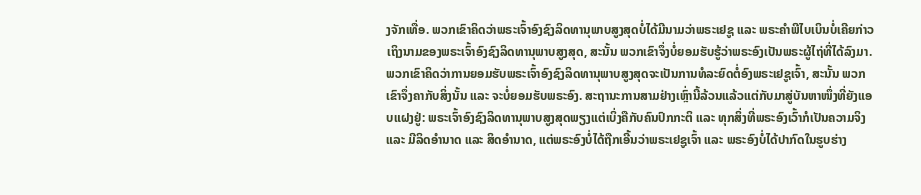ງຈັກເທື່ອ. ພວກເຂົາຄິດວ່າພຣະເຈົ້າອົງຊົງລິດທານຸພາບສູງສຸດບໍ່ໄດ້ມີນາມວ່າພຣະເຢຊູ ແລະ ພຣະຄຳພີໄບເບິນບໍ່ເຄີຍກ່າວເຖິງນາມຂອງພຣະເຈົ້າອົງຊົງລິດທານຸພາບສູງສຸດ, ສະນັ້ນ ພວກເຂົາຈຶ່ງບໍ່ຍອມຮັບຮູ້ວ່າພຣະອົງເປັນພຣະຜູ້ໄຖ່ທີ່ໄດ້ລົງມາ. ພວກເຂົາຄິດວ່າການຍອມຮັບພຣະເຈົ້າອົງຊົງລິດທານຸພາບສູງສຸດຈະເປັນການທໍລະຍົດຕໍ່ອົງພຣະເຢຊູເຈົ້າ, ສະນັ້ນ ພວກເຂົາຈຶ່ງຄາກັບສິ່ງນັ້ນ ແລະ ຈະບໍ່ຍອມຮັບພຣະອົງ. ສະຖານະການສາມຢ່າງເຫຼົ່ານີ້ລ້ວນແລ້ວແຕ່ກັບມາສູ່ບັນຫາໜຶ່ງທີ່ຍັງແອບແຝງຢູ່: ພຣະເຈົ້າອົງຊົງລິດທານຸພາບສູງສຸດພຽງແຕ່ເບິ່ງຄືກັບຄົນປົກກະຕິ ແລະ ທຸກສິ່ງທີ່ພຣະອົງເວົ້າກໍເປັນຄວາມຈິງ ແລະ ມີລິດອຳນາດ ແລະ ສິດອຳນາດ, ແຕ່ພຣະອົງບໍ່ໄດ້ຖືກເອີ້ນວ່າພຣະເຢຊູເຈົ້າ ແລະ ພຣະອົງບໍ່ໄດ້ປາກົດໃນຮູບຮ່າງ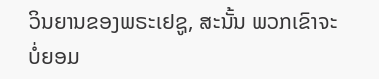ວິນຍານຂອງພຣະເຢຊູ, ສະນັ້ນ ພວກເຂົາຈະບໍ່ຍອມ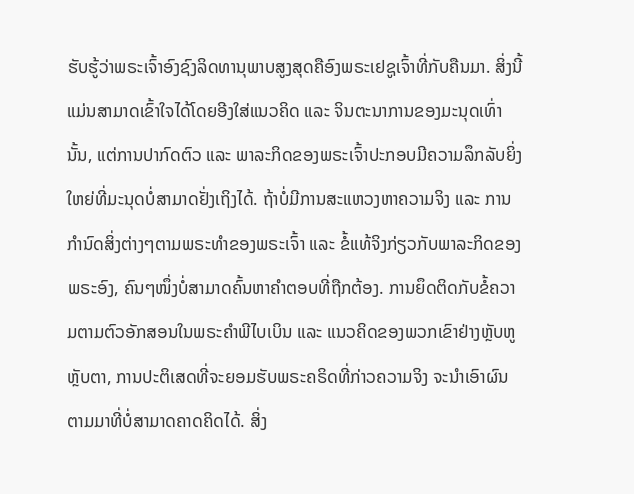ຮັບຮູ້ວ່າພຣະເຈົ້າອົງຊົງລິດທານຸພາບສູງສຸດຄືອົງພຣະເຢຊູເຈົ້າທີ່ກັບຄືນມາ. ສິ່ງນີ້ແມ່ນສາມາດເຂົ້າໃຈໄດ້ໂດຍອີງໃສ່ແນວຄິດ ແລະ ຈິນຕະນາການຂອງມະນຸດເທົ່ານັ້ນ, ແຕ່ການປາກົດຕົວ ແລະ ພາລະກິດຂອງພຣະເຈົ້າປະກອບມີຄວາມລຶກລັບຍິ່ງໃຫຍ່ທີ່ມະນຸດບໍ່ສາມາດຢັ່ງເຖິງໄດ້. ຖ້າບໍ່ມີການສະແຫວງຫາຄວາມຈິງ ແລະ ການກຳນົດສິ່ງຕ່າງໆຕາມພຣະທຳຂອງພຣະເຈົ້າ ແລະ ຂໍ້ແທ້ຈິງກ່ຽວກັບພາລະກິດຂອງພຣະອົງ, ຄົນໆໜຶ່ງບໍ່ສາມາດຄົ້ນຫາຄຳຕອບທີ່ຖືກຕ້ອງ. ການຍຶດຕິດກັບຂໍ້ຄວາມຕາມຕົວອັກສອນໃນພຣະຄຳພີໄບເບິນ ແລະ ແນວຄິດຂອງພວກເຂົາຢ່າງຫຼັບຫູຫຼັບຕາ, ການປະຕິເສດທີ່ຈະຍອມຮັບພຣະຄຣິດທີ່ກ່າວຄວາມຈິງ ຈະນໍາເອົາຜົນຕາມມາທີ່ບໍ່ສາມາດຄາດຄິດໄດ້. ສິ່ງ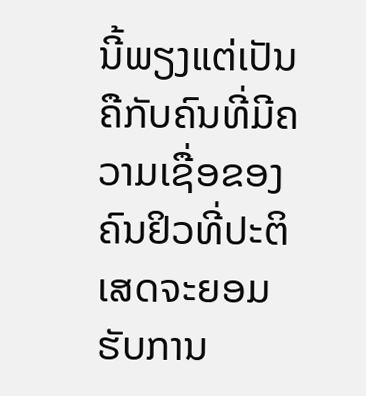ນີ້ພຽງແຕ່ເປັນຄືກັບຄົນທີ່ມີຄວາມເຊື່ອຂອງຄົນຢິວທີ່ປະຕິເສດຈະຍອມຮັບການ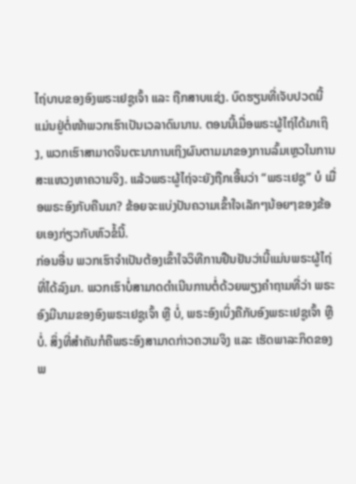ໄຖ່ບາບຂອງອົງພຣະເຢຊູເຈົ້າ ແລະ ຖືກສາບແຊ່ງ. ບົດຮຽນທີ່ເຈັບປວດນີ້ແມ່ນຢູ່ຕໍ່ໜ້າພວກເຮົາເປັນເວລາດົນນານ. ຕອນນີ້ເມື່ອພຣະຜູ້ໄຖ່ໄດ້ມາເຖິງ, ພວກເຮົາສາມາດຈິນຕະນາການເຖິງຜົນຕາມມາຂອງການລົ້ມເຫຼວໃນການສະແຫວງຫາຄວາມຈິງ. ແລ້ວພຣະຜູ້ໄຖ່ຈະຍັງຖືກເອີ້ນວ່າ “ພຣະເຢຊູ” ບໍ ເມື່ອພຣະອົງກັບຄືນມາ? ຂ້ອຍຈະແບ່ງປັນຄວາມເຂົ້າໃຈເລັກໆນ້ອຍໆຂອງຂ້ອຍເອງກ່ຽວກັບຫົວຂໍ້ນີ້.
ກ່ອນອື່ນ ພວກເຮົາຈຳເປັນຕ້ອງເຂົ້າໃຈວິທີການຢືນຢັນວ່ານີ້ແມ່ນພຣະຜູ້ໄຖ່ທີ່ໄດ້ລົງມາ. ພວກເຮົາບໍ່ສາມາດດຳເນີນການຕໍ່ດ້ວຍພຽງຄຳຖາມທີ່ວ່າ ພຣະອົງມີນາມຂອງອົງພຣະເຢຊູເຈົ້າ ຫຼື ບໍ່, ພຣະອົງເບິ່ງຄືກັບອົງພຣະເຢຊູເຈົ້າ ຫຼື ບໍ່. ສິ່ງທີ່ສຳຄັນກໍຄືພຣະອົງສາມາດກ່າວຄວາມຈິງ ແລະ ເຮັດພາລະກິດຂອງພ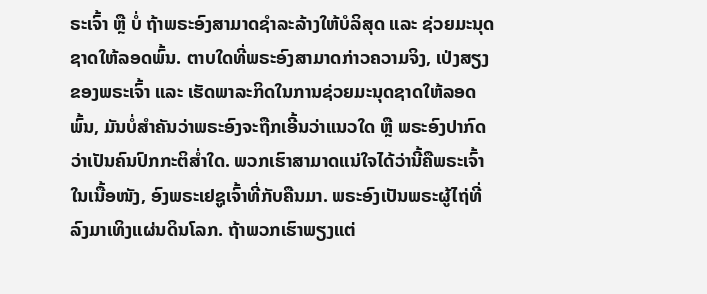ຣະເຈົ້າ ຫຼື ບໍ່ ຖ້າພຣະອົງສາມາດຊໍາລະລ້າງໃຫ້ບໍລິສຸດ ແລະ ຊ່ວຍມະນຸດຊາດໃຫ້ລອດພົ້ນ. ຕາບໃດທີ່ພຣະອົງສາມາດກ່າວຄວາມຈິງ, ເປ່ງສຽງຂອງພຣະເຈົ້າ ແລະ ເຮັດພາລະກິດໃນການຊ່ວຍມະນຸດຊາດໃຫ້ລອດພົ້ນ, ມັນບໍ່ສຳຄັນວ່າພຣະອົງຈະຖືກເອີ້ນວ່າແນວໃດ ຫຼື ພຣະອົງປາກົດວ່າເປັນຄົນປົກກະຕິສໍ່າໃດ. ພວກເຮົາສາມາດແນ່ໃຈໄດ້ວ່ານີ້ຄືພຣະເຈົ້າໃນເນື້ອໜັງ, ອົງພຣະເຢຊູເຈົ້າທີ່ກັບຄືນມາ. ພຣະອົງເປັນພຣະຜູ້ໄຖ່ທີ່ລົງມາເທິງແຜ່ນດິນໂລກ. ຖ້າພວກເຮົາພຽງແຕ່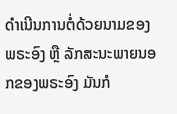ດຳເນີນການຕໍ່ດ້ວຍນາມຂອງພຣະອົງ ຫຼື ລັກສະນະພາຍນອກຂອງພຣະອົງ ມັນກໍ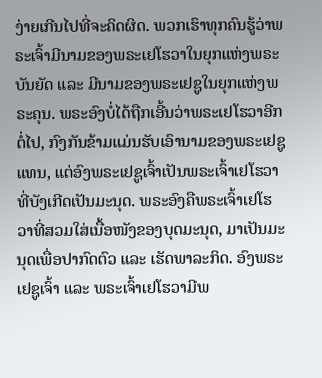ງ່າຍເກີນໄປທີ່ຈະຄິດຜິດ. ພວກເຮົາທຸກຄົນຮູ້ວ່າພຣະເຈົ້າມີນາມຂອງພຣະເຢໂຮວາໃນຍຸກແຫ່ງພຣະບັນຍັດ ແລະ ມີນາມຂອງພຣະເຢຊູໃນຍຸກແຫ່ງພຣະຄຸນ. ພຣະອົງບໍ່ໄດ້ຖືກເອີ້ນວ່າພຣະເຢໂຮວາອີກຕໍ່ໄປ, ກົງກັນຂ້າມແມ່ນຮັບເອົານາມຂອງພຣະເຢຊູແທນ, ແຕ່ອົງພຣະເຢຊູເຈົ້າເປັນພຣະເຈົ້າເຢໂຮວາທີ່ບັງເກີດເປັນມະນຸດ. ພຣະອົງຄືພຣະເຈົ້າເຢໂຮວາທີ່ສວມໃສ່ເນື້ອໜັງຂອງບຸດມະນຸດ, ມາເປັນມະນຸດເພື່ອປາກົດຕົວ ແລະ ເຮັດພາລະກິດ. ອົງພຣະເຢຊູເຈົ້າ ແລະ ພຣະເຈົ້າເຢໂຮວາມີພ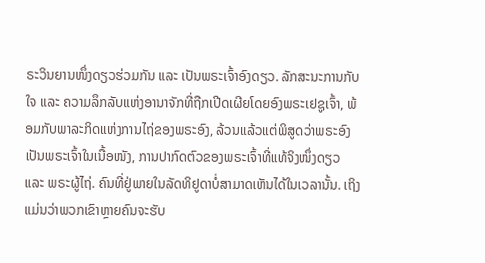ຣະວິນຍານໜຶ່ງດຽວຮ່ວມກັນ ແລະ ເປັນພຣະເຈົ້າອົງດຽວ. ລັກສະນະການກັບໃຈ ແລະ ຄວາມລຶກລັບແຫ່ງອານາຈັກທີ່ຖືກເປີດເຜີຍໂດຍອົງພຣະເຢຊູເຈົ້າ, ພ້ອມກັບພາລະກິດແຫ່ງການໄຖ່ຂອງພຣະອົງ, ລ້ວນແລ້ວແຕ່ພິສູດວ່າພຣະອົງເປັນພຣະເຈົ້າໃນເນື້ອໜັງ, ການປາກົດຕົວຂອງພຣະເຈົ້າທີ່ແທ້ຈິງໜຶ່ງດຽວ ແລະ ພຣະຜູ້ໄຖ່. ຄົນທີ່ຢູ່ພາຍໃນລັດທິຢູດາບໍ່ສາມາດເຫັນໄດ້ໃນເວລານັ້ນ. ເຖິງແມ່ນວ່າພວກເຂົາຫຼາຍຄົນຈະຮັບ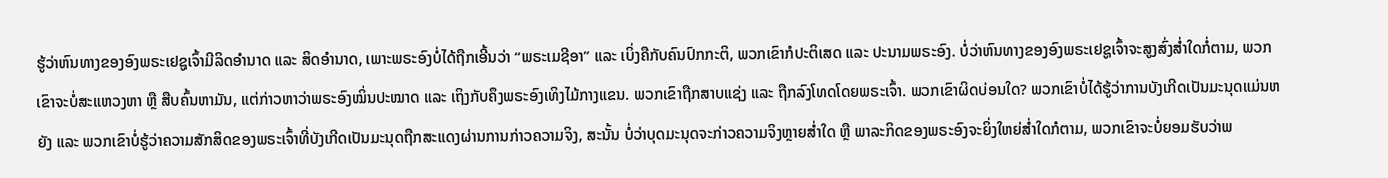ຮູ້ວ່າຫົນທາງຂອງອົງພຣະເຢຊູເຈົ້າມີລິດອຳນາດ ແລະ ສິດອຳນາດ, ເພາະພຣະອົງບໍ່ໄດ້ຖືກເອີ້ນວ່າ “ພຣະເມຊີອາ” ແລະ ເບິ່ງຄືກັບຄົນປົກກະຕິ, ພວກເຂົາກໍປະຕິເສດ ແລະ ປະນາມພຣະອົງ. ບໍ່ວ່າຫົນທາງຂອງອົງພຣະເຢຊູເຈົ້າຈະສູງສົ່ງສໍ່າໃດກໍ່ຕາມ, ພວກເຂົາຈະບໍ່ສະແຫວງຫາ ຫຼື ສືບຄົ້ນຫາມັນ, ແຕ່ກ່າວຫາວ່າພຣະອົງໝິ່ນປະໝາດ ແລະ ເຖິງກັບຄຶງພຣະອົງເທິງໄມ້ກາງແຂນ. ພວກເຂົາຖືກສາບແຊ່ງ ແລະ ຖືກລົງໂທດໂດຍພຣະເຈົ້າ. ພວກເຂົາຜິດບ່ອນໃດ? ພວກເຂົາບໍ່ໄດ້ຮູ້ວ່າການບັງເກີດເປັນມະນຸດແມ່ນຫຍັງ ແລະ ພວກເຂົາບໍ່ຮູ້ວ່າຄວາມສັກສິດຂອງພຣະເຈົ້າທີ່ບັງເກີດເປັນມະນຸດຖືກສະແດງຜ່ານການກ່າວຄວາມຈິງ, ສະນັ້ນ ບໍ່ວ່າບຸດມະນຸດຈະກ່າວຄວາມຈິງຫຼາຍສໍ່າໃດ ຫຼື ພາລະກິດຂອງພຣະອົງຈະຍິ່ງໃຫຍ່ສໍ່າໃດກໍຕາມ, ພວກເຂົາຈະບໍ່ຍອມຮັບວ່າພ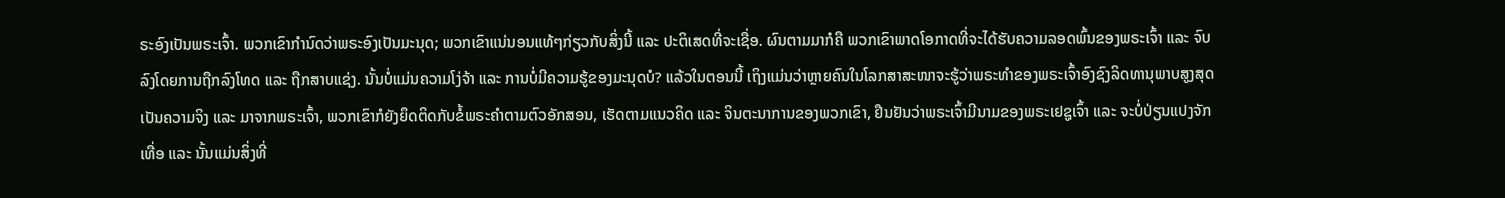ຣະອົງເປັນພຣະເຈົ້າ. ພວກເຂົາກຳນົດວ່າພຣະອົງເປັນມະນຸດ; ພວກເຂົາແນ່ນອນແທ້ໆກ່ຽວກັບສິ່ງນີ້ ແລະ ປະຕິເສດທີ່ຈະເຊື່ອ. ຜົນຕາມມາກໍຄື ພວກເຂົາພາດໂອກາດທີ່ຈະໄດ້ຮັບຄວາມລອດພົ້ນຂອງພຣະເຈົ້າ ແລະ ຈົບລົງໂດຍການຖືກລົງໂທດ ແລະ ຖືກສາບແຊ່ງ. ນັ້ນບໍ່ແມ່ນຄວາມໂງ່ຈ້າ ແລະ ການບໍ່ມີຄວາມຮູ້ຂອງມະນຸດບໍ? ແລ້ວໃນຕອນນີ້ ເຖິງແມ່ນວ່າຫຼາຍຄົນໃນໂລກສາສະໜາຈະຮູ້ວ່າພຣະທຳຂອງພຣະເຈົ້າອົງຊົງລິດທານຸພາບສູງສຸດເປັນຄວາມຈິງ ແລະ ມາຈາກພຣະເຈົ້າ, ພວກເຂົາກໍຍັງຍຶດຕິດກັບຂໍ້ພຣະຄຳຕາມຕົວອັກສອນ, ເຮັດຕາມແນວຄິດ ແລະ ຈິນຕະນາການຂອງພວກເຂົາ, ຢືນຢັນວ່າພຣະເຈົ້າມີນາມຂອງພຣະເຢຊູເຈົ້າ ແລະ ຈະບໍ່ປ່ຽນແປງຈັກເທື່ອ ແລະ ນັ້ນແມ່ນສິ່ງທີ່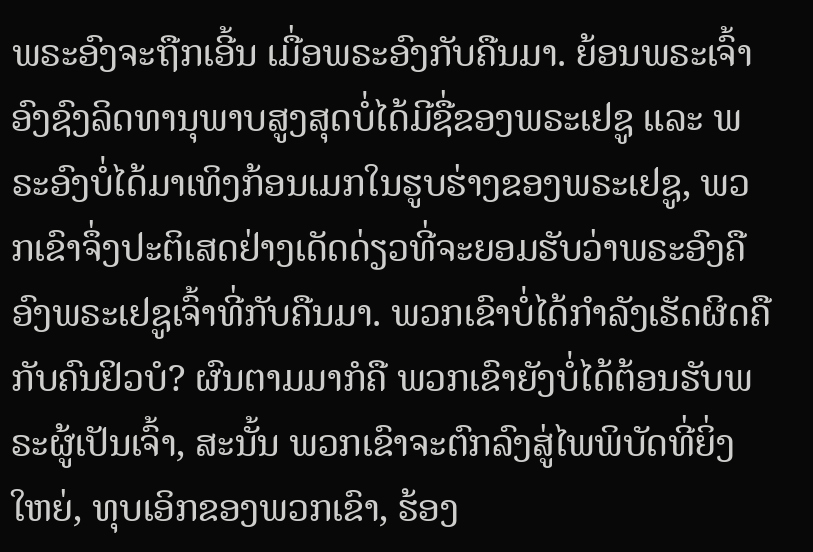ພຣະອົງຈະຖືກເອີ້ນ ເມື່ອພຣະອົງກັບຄືນມາ. ຍ້ອນພຣະເຈົ້າອົງຊົງລິດທານຸພາບສູງສຸດບໍ່ໄດ້ມີຊື່ຂອງພຣະເຢຊູ ແລະ ພຣະອົງບໍ່ໄດ້ມາເທິງກ້ອນເມກໃນຮູບຮ່າງຂອງພຣະເຢຊູ, ພວກເຂົາຈຶ່ງປະຕິເສດຢ່າງເດັດດ່ຽວທີ່ຈະຍອມຮັບວ່າພຣະອົງຄືອົງພຣະເຢຊູເຈົ້າທີ່ກັບຄືນມາ. ພວກເຂົາບໍ່ໄດ້ກຳລັງເຮັດຜິດຄືກັບຄົນຢິວບໍ? ຜົນຕາມມາກໍຄື ພວກເຂົາຍັງບໍ່ໄດ້ຕ້ອນຮັບພຣະຜູ້ເປັນເຈົ້າ, ສະນັ້ນ ພວກເຂົາຈະຕົກລົງສູ່ໄພພິບັດທີ່ຍິ່ງໃຫຍ່, ທຸບເອິກຂອງພວກເຂົາ, ຮ້ອງ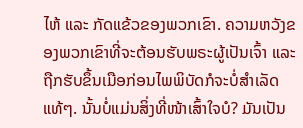ໄຫ້ ແລະ ກັດແຂ້ວຂອງພວກເຂົາ. ຄວາມຫວັງຂອງພວກເຂົາທີ່ຈະຕ້ອນຮັບພຣະຜູ້ເປັນເຈົ້າ ແລະ ຖືກຮັບຂຶ້ນເມືອກ່ອນໄພພິບັດກໍຈະບໍ່ສຳເລັດແທ້ໆ. ນັ້ນບໍ່ແມ່ນສິ່ງທີ່ໜ້າເສົ້າໃຈບໍ? ມັນເປັນ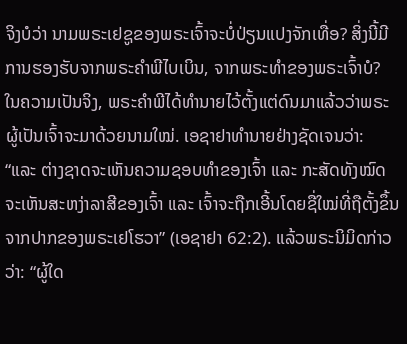ຈິງບໍວ່າ ນາມພຣະເຢຊູຂອງພຣະເຈົ້າຈະບໍ່ປ່ຽນແປງຈັກເທື່ອ? ສິ່ງນີ້ມີການຮອງຮັບຈາກພຣະຄຳພີໄບເບິນ, ຈາກພຣະທຳຂອງພຣະເຈົ້າບໍ? ໃນຄວາມເປັນຈິງ, ພຣະຄຳພີໄດ້ທຳນາຍໄວ້ຕັ້ງແຕ່ດົນມາແລ້ວວ່າພຣະຜູ້ເປັນເຈົ້າຈະມາດ້ວຍນາມໃໝ່. ເອຊາຢາທຳນາຍຢ່າງຊັດເຈນວ່າ: “ແລະ ຕ່າງຊາດຈະເຫັນຄວາມຊອບທຳຂອງເຈົ້າ ແລະ ກະສັດທັງໝົດຈະເຫັນສະຫງ່າລາສີຂອງເຈົ້າ ແລະ ເຈົ້າຈະຖືກເອີ້ນໂດຍຊື່ໃໝ່ທີ່ຖືຕັ້ງຂຶ້ນຈາກປາກຂອງພຣະເຢໂຮວາ” (ເອຊາຢາ 62:2). ແລ້ວພຣະນິມິດກ່າວວ່າ: “ຜູ້ໃດ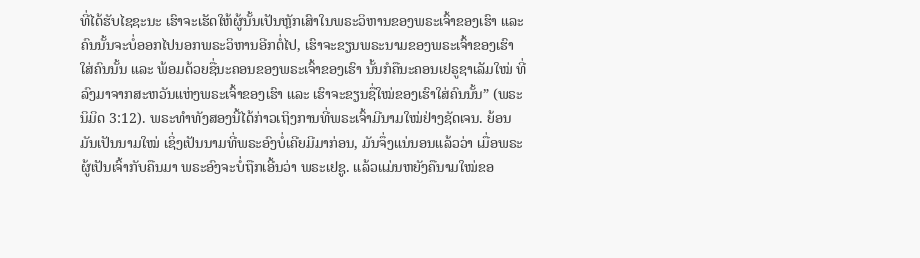ທີ່ໄດ້ຮັບໄຊຊະນະ ເຮົາຈະເຮັດໃຫ້ຜູ້ນັ້ນເປັນຫຼັກເສົາໃນພຣະວິຫານຂອງພຣະເຈົ້າຂອງເຮົາ ແລະ ຄົນນັ້ນຈະບໍ່ອອກໄປນອກພຣະວິຫານອີກຕໍ່ໄປ, ເຮົາຈະຂຽນພຣະນາມຂອງພຣະເຈົ້າຂອງເຮົາໃສ່ຄົນນັ້ນ ແລະ ພ້ອມດ້ວຍຊື່ນະຄອນຂອງພຣະເຈົ້າຂອງເຮົາ ນັ້ນກໍຄືນະຄອນເຢຣູຊາເລັມໃໝ່ ທີ່ລົງມາຈາກສະຫວັນແຫ່ງພຣະເຈົ້າຂອງເຮົາ ແລະ ເຮົາຈະຂຽນຊື່ໃໝ່ຂອງເຮົາໃສ່ຄົນນັ້ນ” (ພຣະນິມິດ 3:12). ພຣະທຳທັງສອງນີ້ໄດ້ກ່າວເຖິງການທີ່ພຣະເຈົ້າມີນາມໃໝ່ຢ່າງຊັດເຈນ. ຍ້ອນມັນເປັນນາມໃໝ່ ເຊິ່ງເປັນນາມທີ່ພຣະອົງບໍ່ເຄີຍມີມາກ່ອນ, ມັນຈຶ່ງແນ່ນອນແລ້ວວ່າ ເມື່ອພຣະຜູ້ເປັນເຈົ້າກັບຄືນມາ ພຣະອົງຈະບໍ່ຖືກເອີ້ນວ່າ ພຣະເຢຊູ. ແລ້ວແມ່ນຫຍັງຄືນາມໃໝ່ຂອ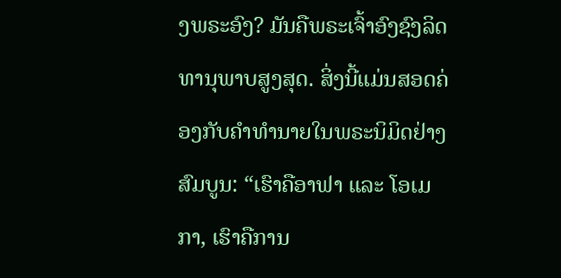ງພຣະອົງ? ມັນຄືພຣະເຈົ້າອົງຊົງລິດທານຸພາບສູງສຸດ. ສິ່ງນີ້ແມ່ນສອດຄ່ອງກັບຄຳທຳນາຍໃນພຣະນິມິດຢ່າງສົມບູນ: “ເຮົາຄືອາຟາ ແລະ ໂອເມກາ, ເຮົາຄືການ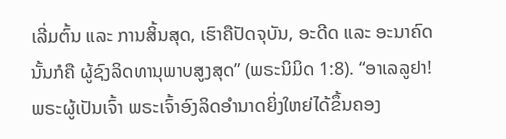ເລີ່ມຕົ້ນ ແລະ ການສິ້ນສຸດ, ເຮົາຄືປັດຈຸບັນ, ອະດີດ ແລະ ອະນາຄົດ ນັ້ນກໍຄື ຜູ້ຊົງລິດທານຸພາບສູງສຸດ” (ພຣະນິມິດ 1:8). “ອາເລລູຢາ! ພຣະຜູ້ເປັນເຈົ້າ ພຣະເຈົ້າອົງລິດອໍານາດຍິ່ງໃຫຍ່ໄດ້ຂຶ້ນຄອງ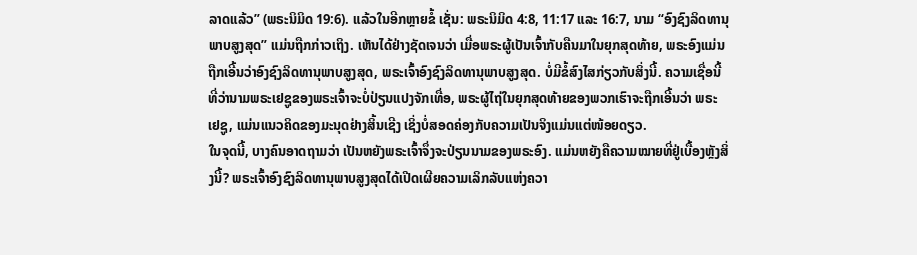ລາດແລ້ວ” (ພຣະນິມິດ 19:6). ແລ້ວໃນອີກຫຼາຍຂໍ້ ເຊັ່ນ: ພຣະນິມິດ 4:8, 11:17 ແລະ 16:7, ນາມ “ອົງຊົງລິດທານຸພາບສູງສຸດ” ແມ່ນຖືກກ່າວເຖິງ. ເຫັນໄດ້ຢ່າງຊັດເຈນວ່າ ເມື່ອພຣະຜູ້ເປັນເຈົ້າກັບຄືນມາໃນຍຸກສຸດທ້າຍ, ພຣະອົງແມ່ນຖືກເອີ້ນວ່າອົງຊົງລິດທານຸພາບສູງສຸດ, ພຣະເຈົ້າອົງຊົງລິດທານຸພາບສູງສຸດ. ບໍ່ມີຂໍ້ສົງໄສກ່ຽວກັບສິ່ງນີ້. ຄວາມເຊື່ອນີ້ທີ່ວ່ານາມພຣະເຢຊູຂອງພຣະເຈົ້າຈະບໍ່ປ່ຽນແປງຈັກເທື່ອ, ພຣະຜູ້ໄຖ່ໃນຍຸກສຸດທ້າຍຂອງພວກເຮົາຈະຖືກເອີ້ນວ່າ ພຣະເຢຊູ, ແມ່ນແນວຄິດຂອງມະນຸດຢ່າງສິ້ນເຊີງ ເຊິ່ງບໍ່ສອດຄ່ອງກັບຄວາມເປັນຈິງແມ່ນແຕ່ໜ້ອຍດຽວ.
ໃນຈຸດນີ້, ບາງຄົນອາດຖາມວ່າ ເປັນຫຍັງພຣະເຈົ້າຈຶ່ງຈະປ່ຽນນາມຂອງພຣະອົງ. ແມ່ນຫຍັງຄືຄວາມໝາຍທີ່ຢູ່ເບື້ອງຫຼັງສິ່ງນີ້? ພຣະເຈົ້າອົງຊົງລິດທານຸພາບສູງສຸດໄດ້ເປີດເຜີຍຄວາມເລິກລັບແຫ່ງຄວາ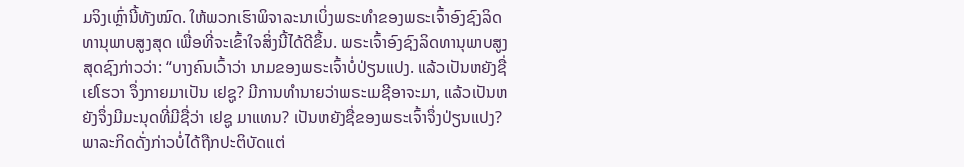ມຈິງເຫຼົ່ານີ້ທັງໝົດ. ໃຫ້ພວກເຮົາພິຈາລະນາເບິ່ງພຣະທຳຂອງພຣະເຈົ້າອົງຊົງລິດທານຸພາບສູງສຸດ ເພື່ອທີ່ຈະເຂົ້າໃຈສິ່ງນີ້ໄດ້ດີຂຶ້ນ. ພຣະເຈົ້າອົງຊົງລິດທານຸພາບສູງສຸດຊົງກ່າວວ່າ: “ບາງຄົນເວົ້າວ່າ ນາມຂອງພຣະເຈົ້າບໍ່ປ່ຽນແປງ. ແລ້ວເປັນຫຍັງຊື່ ເຢໂຮວາ ຈຶ່ງກາຍມາເປັນ ເຢຊູ? ມີການທຳນາຍວ່າພຣະເມຊີອາຈະມາ, ແລ້ວເປັນຫຍັງຈຶ່ງມີມະນຸດທີ່ມີຊື່ວ່າ ເຢຊູ ມາແທນ? ເປັນຫຍັງຊື່ຂອງພຣະເຈົ້າຈຶ່ງປ່ຽນແປງ? ພາລະກິດດັ່ງກ່າວບໍ່ໄດ້ຖືກປະຕິບັດແຕ່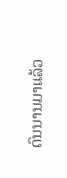ດົນນານມາແລ້ວ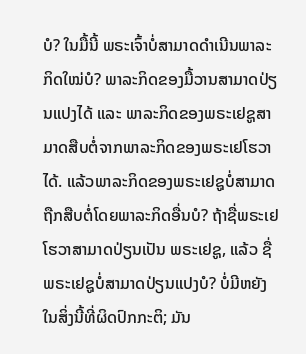ບໍ? ໃນມື້ນີ້ ພຣະເຈົ້າບໍ່ສາມາດດຳເນີນພາລະກິດໃໝ່ບໍ? ພາລະກິດຂອງມື້ວານສາມາດປ່ຽນແປງໄດ້ ແລະ ພາລະກິດຂອງພຣະເຢຊູສາມາດສືບຕໍ່ຈາກພາລະກິດຂອງພຣະເຢໂຮວາໄດ້. ແລ້ວພາລະກິດຂອງພຣະເຢຊູບໍ່ສາມາດຖືກສືບຕໍ່ໂດຍພາລະກິດອື່ນບໍ? ຖ້າຊື່ພຣະເຢໂຮວາສາມາດປ່ຽນເປັນ ພຣະເຢຊູ, ແລ້ວ ຊື່ພຣະເຢຊູບໍ່ສາມາດປ່ຽນແປງບໍ? ບໍ່ມີຫຍັງໃນສິ່ງນີ້ທີ່ຜິດປົກກະຕິ; ມັນ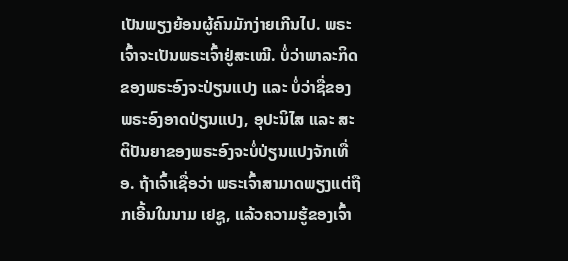ເປັນພຽງຍ້ອນຜູ້ຄົນມັກງ່າຍເກີນໄປ. ພຣະເຈົ້າຈະເປັນພຣະເຈົ້າຢູ່ສະເໝີ. ບໍ່ວ່າພາລະກິດຂອງພຣະອົງຈະປ່ຽນແປງ ແລະ ບໍ່ວ່າຊື່ຂອງພຣະອົງອາດປ່ຽນແປງ, ອຸປະນິໄສ ແລະ ສະຕິປັນຍາຂອງພຣະອົງຈະບໍ່ປ່ຽນແປງຈັກເທື່ອ. ຖ້າເຈົ້າເຊື່ອວ່າ ພຣະເຈົ້າສາມາດພຽງແຕ່ຖືກເອີ້ນໃນນາມ ເຢຊູ, ແລ້ວຄວາມຮູ້ຂອງເຈົ້າ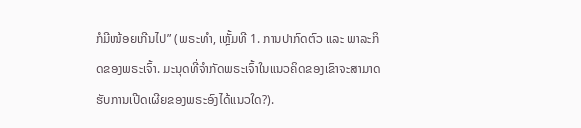ກໍມີໜ້ອຍເກີນໄປ” (ພຣະທຳ, ເຫຼັ້ມທີ 1. ການປາກົດຕົວ ແລະ ພາລະກິດຂອງພຣະເຈົ້າ. ມະນຸດທີ່ຈໍາກັດພຣະເຈົ້າໃນແນວຄິດຂອງເຂົາຈະສາມາດຮັບການເປີດເຜີຍຂອງພຣະອົງໄດ້ແນວໃດ?).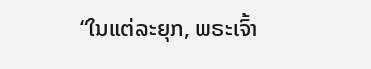“ໃນແຕ່ລະຍຸກ, ພຣະເຈົ້າ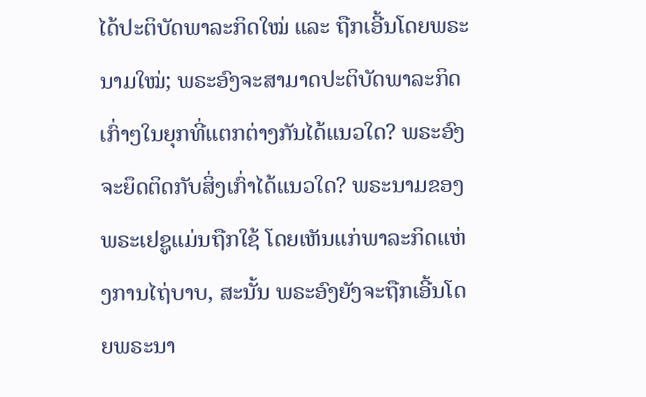ໄດ້ປະຕິບັດພາລະກິດໃໝ່ ແລະ ຖືກເອີ້ນໂດຍພຣະນາມໃໝ່; ພຣະອົງຈະສາມາດປະຕິບັດພາລະກິດເກົ່າໆໃນຍຸກທີ່ແຕກຕ່າງກັນໄດ້ແນວໃດ? ພຣະອົງຈະຍຶດຕິດກັບສິ່ງເກົ່າໄດ້ແນວໃດ? ພຣະນາມຂອງພຣະເຢຊູແມ່ນຖືກໃຊ້ ໂດຍເຫັນແກ່ພາລະກິດແຫ່ງການໄຖ່ບາບ, ສະນັ້ນ ພຣະອົງຍັງຈະຖືກເອີ້ນໂດຍພຣະນາ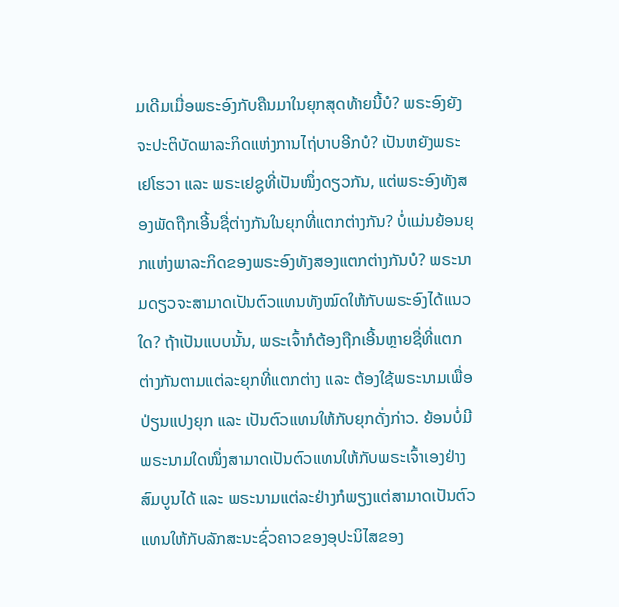ມເດີມເມື່ອພຣະອົງກັບຄືນມາໃນຍຸກສຸດທ້າຍນີ້ບໍ? ພຣະອົງຍັງຈະປະຕິບັດພາລະກິດແຫ່ງການໄຖ່ບາບອີກບໍ? ເປັນຫຍັງພຣະເຢໂຮວາ ແລະ ພຣະເຢຊູທີ່ເປັນໜຶ່ງດຽວກັນ, ແຕ່ພຣະອົງທັງສອງພັດຖືກເອີ້ນຊື່ຕ່າງກັນໃນຍຸກທີ່ແຕກຕ່າງກັນ? ບໍ່ແມ່ນຍ້ອນຍຸກແຫ່ງພາລະກິດຂອງພຣະອົງທັງສອງແຕກຕ່າງກັນບໍ? ພຣະນາມດຽວຈະສາມາດເປັນຕົວແທນທັງໝົດໃຫ້ກັບພຣະອົງໄດ້ແນວໃດ? ຖ້າເປັນແບບນັ້ນ, ພຣະເຈົ້າກໍຕ້ອງຖືກເອີ້ນຫຼາຍຊື່ທີ່ແຕກຕ່າງກັນຕາມແຕ່ລະຍຸກທີ່ແຕກຕ່າງ ແລະ ຕ້ອງໃຊ້ພຣະນາມເພື່ອປ່ຽນແປງຍຸກ ແລະ ເປັນຕົວແທນໃຫ້ກັບຍຸກດັ່ງກ່າວ. ຍ້ອນບໍ່ມີພຣະນາມໃດໜຶ່ງສາມາດເປັນຕົວແທນໃຫ້ກັບພຣະເຈົ້າເອງຢ່າງສົມບູນໄດ້ ແລະ ພຣະນາມແຕ່ລະຢ່າງກໍພຽງແຕ່ສາມາດເປັນຕົວແທນໃຫ້ກັບລັກສະນະຊົ່ວຄາວຂອງອຸປະນິໄສຂອງ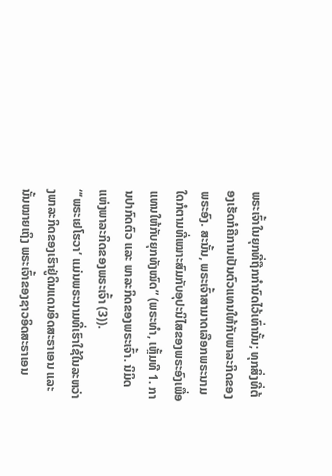ພຣະເຈົ້າໃນຍຸກທີ່ຖືກກຳນົດໄວ້ເທົ່ານັ້ນ; ທຸກສິ່ງທີ່ຕ້ອງເຮັດກໍຄືການເປັນຕົວແທນໃຫ້ກັບພາລະກິດຂອງພຣະອົງ. ສະນັ້ນ, ພຣະເຈົ້າສາມາດເລືອກພຣະນາມໃດກໍຕາມທີ່ເໝາະສົມກັບອຸປະນິໄສຂອງພຣະອົງເພື່ອແທນໃຫ້ກັບຍຸກທັງໝົດ” (ພຣະທຳ, ເຫຼັ້ມທີ 1. ການປາກົດຕົວ ແລະ ພາລະກິດຂອງພຣະເຈົ້າ. ນິມິດແຫ່ງພາລະກິດຂອງພຣະເຈົ້າ (3)).
“‘ພຣະເຢໂຮວາ’ ແມ່ນພຣະນາມທີ່ເຮົາໃຊ້ໃນລະຫວ່າງພາລະກິດຂອງເຮົາຢູ່ດິນແດນອິດສະຣາເອນ ແລະ ນັ້ນໝາຍເຖິງ ພຣະເຈົ້າຂອງຊາວອິດສະຣາເອນ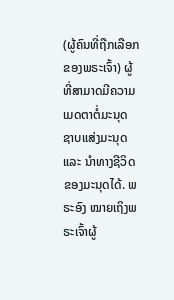(ຜູ້ຄົນທີ່ຖືກເລືອກຂອງພຣະເຈົ້າ) ຜູ້ທີ່ສາມາດມີຄວາມເມດຕາຕໍ່ມະນຸດ ຊາບແສ່ງມະນຸດ ແລະ ນຳທາງຊີວິດຂອງມະນຸດໄດ້. ພຣະອົງ ໝາຍເຖິງພຣະເຈົ້າຜູ້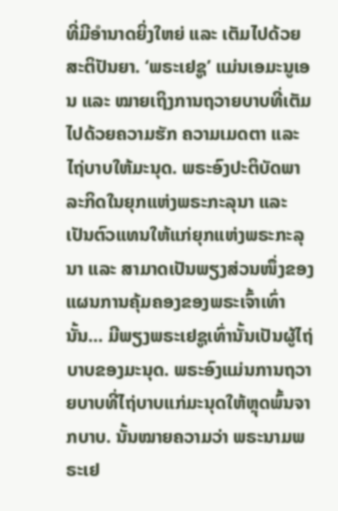ທີ່ມີອຳນາດຍິ່ງໃຫຍ່ ແລະ ເຕັມໄປດ້ວຍສະຕິປັນຍາ. ‘ພຣະເຢຊູ’ ແມ່ນເອມະນູເອນ ແລະ ໝາຍເຖິງການຖວາຍບາບທີ່ເຕັມໄປດ້ວຍຄວາມຮັກ ຄວາມເມດຕາ ແລະ ໄຖ່ບາບໃຫ້ມະນຸດ. ພຣະອົງປະຕິບັດພາລະກິດໃນຍຸກແຫ່ງພຣະກະລຸນາ ແລະ ເປັນຕົວແທນໃຫ້ແກ່ຍຸກແຫ່ງພຣະກະລຸນາ ແລະ ສາມາດເປັນພຽງສ່ວນໜຶ່ງຂອງແຜນການຄຸ້ມຄອງຂອງພຣະເຈົ້າເທົ່ານັ້ນ... ມີພຽງພຣະເຢຊູເທົ່ານັ້ນເປັນຜູ້ໄຖ່ບາບຂອງມະນຸດ. ພຣະອົງແມ່ນການຖວາຍບາບທີ່ໄຖ່ບາບແກ່ມະນຸດໃຫ້ຫຼຸດພົ້ນຈາກບາບ. ນັ້ນໝາຍຄວາມວ່າ ພຣະນາມພຣະເຢ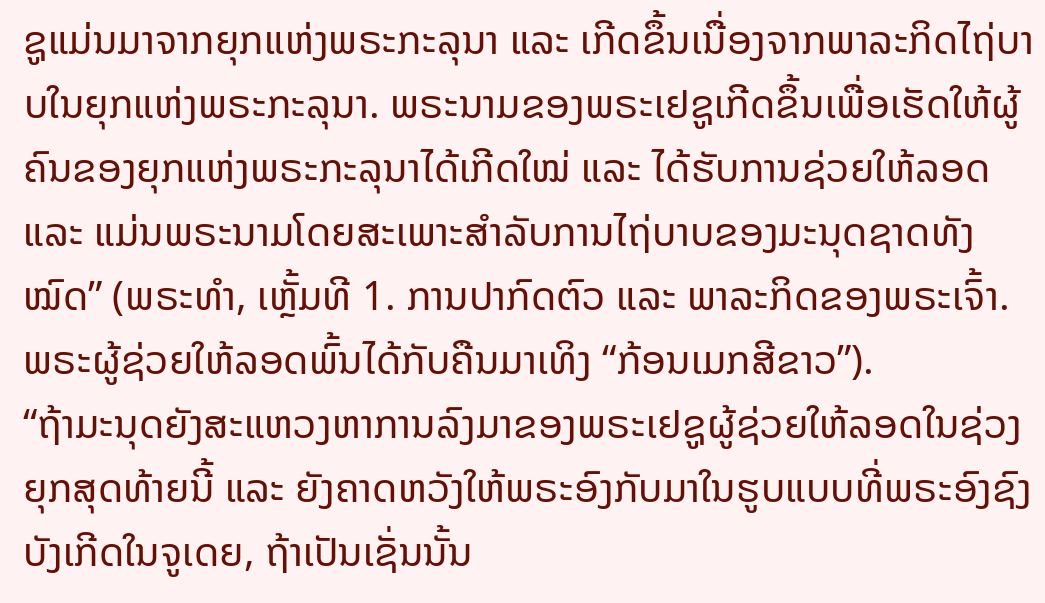ຊູແມ່ນມາຈາກຍຸກແຫ່ງພຣະກະລຸນາ ແລະ ເກີດຂຶ້ນເນື່ອງຈາກພາລະກິດໄຖ່ບາບໃນຍຸກແຫ່ງພຣະກະລຸນາ. ພຣະນາມຂອງພຣະເຢຊູເກີດຂຶ້ນເພື່ອເຮັດໃຫ້ຜູ້ຄົນຂອງຍຸກແຫ່ງພຣະກະລຸນາໄດ້ເກີດໃໝ່ ແລະ ໄດ້ຮັບການຊ່ວຍໃຫ້ລອດ ແລະ ແມ່ນພຣະນາມໂດຍສະເພາະສຳລັບການໄຖ່ບາບຂອງມະນຸດຊາດທັງໝົດ” (ພຣະທຳ, ເຫຼັ້ມທີ 1. ການປາກົດຕົວ ແລະ ພາລະກິດຂອງພຣະເຈົ້າ. ພຣະຜູ້ຊ່ວຍໃຫ້ລອດພົ້ນໄດ້ກັບຄືນມາເທິງ “ກ້ອນເມກສີຂາວ”).
“ຖ້າມະນຸດຍັງສະແຫວງຫາການລົງມາຂອງພຣະເຢຊູຜູ້ຊ່ວຍໃຫ້ລອດໃນຊ່ວງຍຸກສຸດທ້າຍນີ້ ແລະ ຍັງຄາດຫວັງໃຫ້ພຣະອົງກັບມາໃນຮູບແບບທີ່ພຣະອົງຊົງບັງເກີດໃນຈູເດຍ, ຖ້າເປັນເຊັ່ນນັ້ນ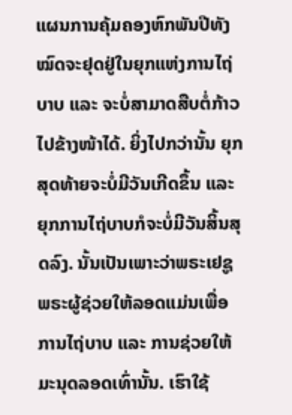ແຜນການຄຸ້ມຄອງຫົກພັນປີທັງໝົດຈະຢຸດຢູ່ໃນຍຸກແຫ່ງການໄຖ່ບາບ ແລະ ຈະບໍ່ສາມາດສືບຕໍ່ກ້າວໄປຂ້າງໜ້າໄດ້. ຍິ່ງໄປກວ່ານັ້ນ ຍຸກສຸດທ້າຍຈະບໍ່ມີວັນເກີດຂຶ້ນ ແລະ ຍຸກການໄຖ່ບາບກໍຈະບໍ່ມີວັນສິ້ນສຸດລົງ. ນັ້ນເປັນເພາະວ່າພຣະເຢຊູພຣະຜູ້ຊ່ວຍໃຫ້ລອດແມ່ນເພື່ອການໄຖ່ບາບ ແລະ ການຊ່ວຍໃຫ້ມະນຸດລອດເທົ່ານັ້ນ. ເຮົາໃຊ້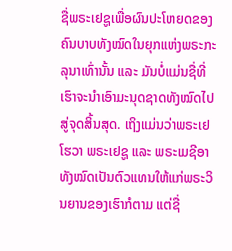ຊື່ພຣະເຢຊູເພື່ອຜົນປະໂຫຍດຂອງຄົນບາບທັງໝົດໃນຍຸກແຫ່ງພຣະກະລຸນາເທົ່ານັ້ນ ແລະ ມັນບໍ່ແມ່ນຊື່ທີ່ເຮົາຈະນຳເອົາມະນຸດຊາດທັງໝົດໄປສູ່ຈຸດສິ້ນສຸດ. ເຖິງແມ່ນວ່າພຣະເຢໂຮວາ ພຣະເຢຊູ ແລະ ພຣະເມຊີອາ ທັງໝົດເປັນຕົວແທນໃຫ້ແກ່ພຣະວິນຍານຂອງເຮົາກໍຕາມ ແຕ່ຊື່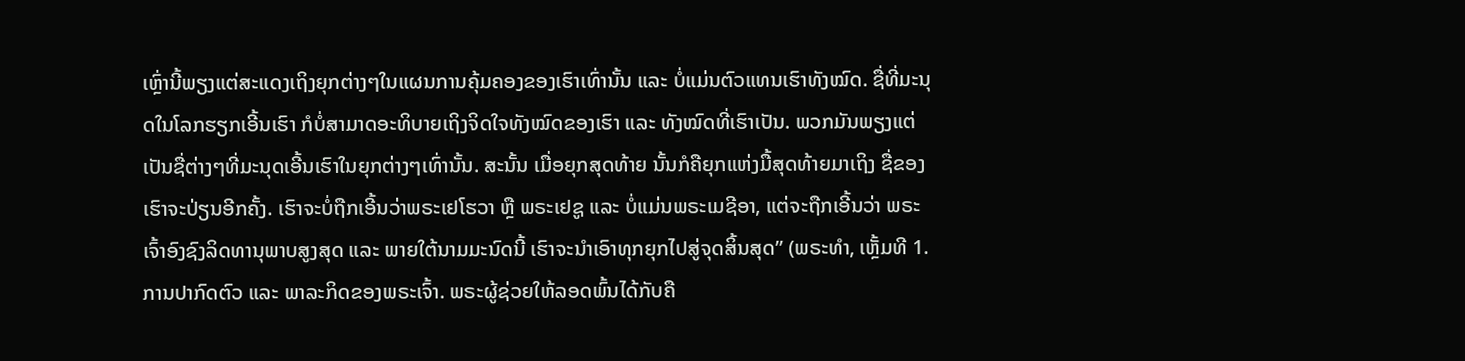ເຫຼົ່ານີ້ພຽງແຕ່ສະແດງເຖິງຍຸກຕ່າງໆໃນແຜນການຄຸ້ມຄອງຂອງເຮົາເທົ່ານັ້ນ ແລະ ບໍ່ແມ່ນຕົວແທນເຮົາທັງໝົດ. ຊື່ທີ່ມະນຸດໃນໂລກຮຽກເອີ້ນເຮົາ ກໍບໍ່ສາມາດອະທິບາຍເຖິງຈິດໃຈທັງໝົດຂອງເຮົາ ແລະ ທັງໝົດທີ່ເຮົາເປັນ. ພວກມັນພຽງແຕ່ເປັນຊື່ຕ່າງໆທີ່ມະນຸດເອີ້ນເຮົາໃນຍຸກຕ່າງໆເທົ່ານັ້ນ. ສະນັ້ນ ເມື່ອຍຸກສຸດທ້າຍ ນັ້ນກໍຄືຍຸກແຫ່ງມື້ສຸດທ້າຍມາເຖິງ ຊື່ຂອງເຮົາຈະປ່ຽນອີກຄັ້ງ. ເຮົາຈະບໍ່ຖືກເອີ້ນວ່າພຣະເຢໂຮວາ ຫຼື ພຣະເຢຊູ ແລະ ບໍ່ແມ່ນພຣະເມຊີອາ, ແຕ່ຈະຖືກເອີ້ນວ່າ ພຣະເຈົ້າອົງຊົງລິດທານຸພາບສູງສຸດ ແລະ ພາຍໃຕ້ນາມມະນົດນີ້ ເຮົາຈະນຳເອົາທຸກຍຸກໄປສູ່ຈຸດສິ້ນສຸດ” (ພຣະທຳ, ເຫຼັ້ມທີ 1. ການປາກົດຕົວ ແລະ ພາລະກິດຂອງພຣະເຈົ້າ. ພຣະຜູ້ຊ່ວຍໃຫ້ລອດພົ້ນໄດ້ກັບຄື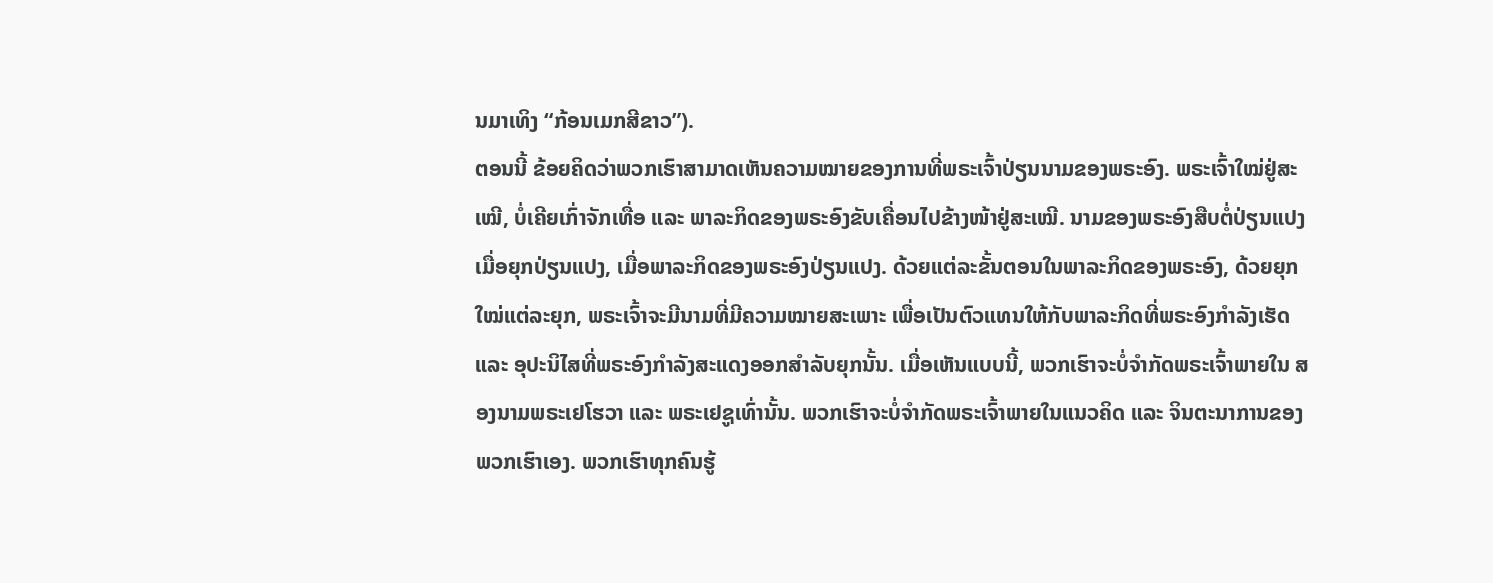ນມາເທິງ “ກ້ອນເມກສີຂາວ”).
ຕອນນີ້ ຂ້ອຍຄິດວ່າພວກເຮົາສາມາດເຫັນຄວາມໝາຍຂອງການທີ່ພຣະເຈົ້າປ່ຽນນາມຂອງພຣະອົງ. ພຣະເຈົ້າໃໝ່ຢູ່ສະເໝີ, ບໍ່ເຄີຍເກົ່າຈັກເທື່ອ ແລະ ພາລະກິດຂອງພຣະອົງຂັບເຄື່ອນໄປຂ້າງໜ້າຢູ່ສະເໝີ. ນາມຂອງພຣະອົງສືບຕໍ່ປ່ຽນແປງ ເມື່ອຍຸກປ່ຽນແປງ, ເມື່ອພາລະກິດຂອງພຣະອົງປ່ຽນແປງ. ດ້ວຍແຕ່ລະຂັ້ນຕອນໃນພາລະກິດຂອງພຣະອົງ, ດ້ວຍຍຸກໃໝ່ແຕ່ລະຍຸກ, ພຣະເຈົ້າຈະມີນາມທີ່ມີຄວາມໝາຍສະເພາະ ເພື່ອເປັນຕົວແທນໃຫ້ກັບພາລະກິດທີ່ພຣະອົງກຳລັງເຮັດ ແລະ ອຸປະນິໄສທີ່ພຣະອົງກຳລັງສະແດງອອກສຳລັບຍຸກນັ້ນ. ເມື່ອເຫັນແບບນີ້, ພວກເຮົາຈະບໍ່ຈຳກັດພຣະເຈົ້າພາຍໃນ ສອງນາມພຣະເຢໂຮວາ ແລະ ພຣະເຢຊູເທົ່ານັ້ນ. ພວກເຮົາຈະບໍ່ຈຳກັດພຣະເຈົ້າພາຍໃນແນວຄິດ ແລະ ຈິນຕະນາການຂອງພວກເຮົາເອງ. ພວກເຮົາທຸກຄົນຮູ້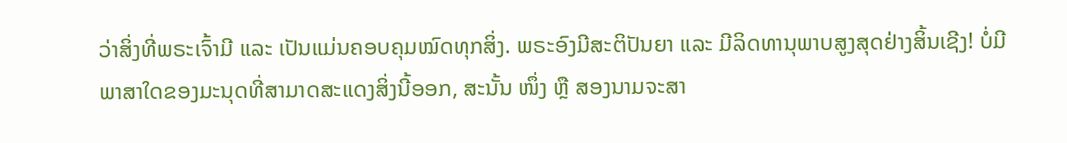ວ່າສິ່ງທີ່ພຣະເຈົ້າມີ ແລະ ເປັນແມ່ນຄອບຄຸມໝົດທຸກສິ່ງ. ພຣະອົງມີສະຕິປັນຍາ ແລະ ມີລິດທານຸພາບສູງສຸດຢ່າງສິ້ນເຊີງ! ບໍ່ມີພາສາໃດຂອງມະນຸດທີ່ສາມາດສະແດງສິ່ງນີ້ອອກ, ສະນັ້ນ ໜຶ່ງ ຫຼື ສອງນາມຈະສາ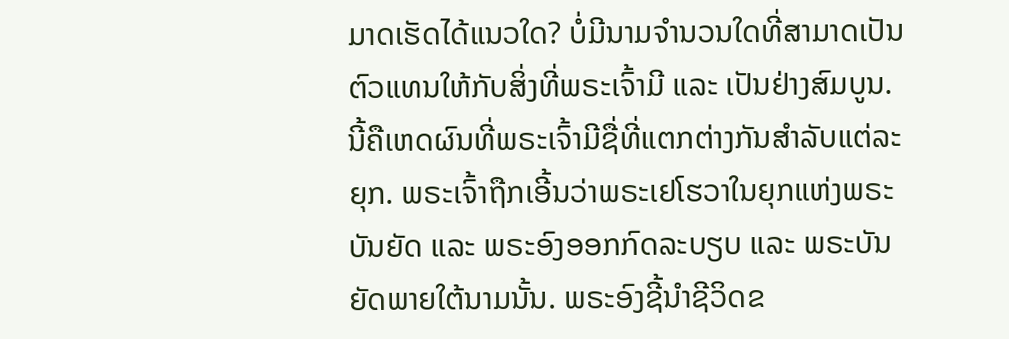ມາດເຮັດໄດ້ແນວໃດ? ບໍ່ມີນາມຈຳນວນໃດທີ່ສາມາດເປັນຕົວແທນໃຫ້ກັບສິ່ງທີ່ພຣະເຈົ້າມີ ແລະ ເປັນຢ່າງສົມບູນ. ນີ້ຄືເຫດຜົນທີ່ພຣະເຈົ້າມີຊື່ທີ່ແຕກຕ່າງກັນສຳລັບແຕ່ລະຍຸກ. ພຣະເຈົ້າຖືກເອີ້ນວ່າພຣະເຢໂຮວາໃນຍຸກແຫ່ງພຣະບັນຍັດ ແລະ ພຣະອົງອອກກົດລະບຽບ ແລະ ພຣະບັນຍັດພາຍໃຕ້ນາມນັ້ນ. ພຣະອົງຊີ້ນໍາຊີວິດຂ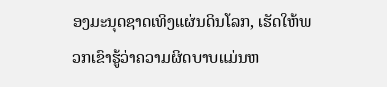ອງມະນຸດຊາດເທິງແຜ່ນດິນໂລກ, ເຮັດໃຫ້ພວກເຂົາຮູ້ວ່າຄວາມຜິດບາບແມ່ນຫ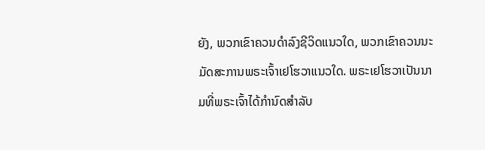ຍັງ, ພວກເຂົາຄວນດຳລົງຊີວິດແນວໃດ, ພວກເຂົາຄວນນະມັດສະການພຣະເຈົ້າເຢໂຮວາແນວໃດ. ພຣະເຢໂຮວາເປັນນາມທີ່ພຣະເຈົ້າໄດ້ກຳນົດສຳລັບ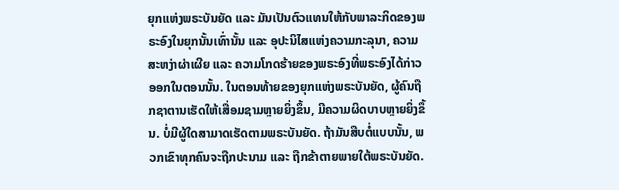ຍຸກແຫ່ງພຣະບັນຍັດ ແລະ ມັນເປັນຕົວແທນໃຫ້ກັບພາລະກິດຂອງພຣະອົງໃນຍຸກນັ້ນເທົ່ານັ້ນ ແລະ ອຸປະນິໄສແຫ່ງຄວາມກະລຸນາ, ຄວາມສະຫງ່າຜ່າເຜີຍ ແລະ ຄວາມໂກດຮ້າຍຂອງພຣະອົງທີ່ພຣະອົງໄດ້ກ່າວອອກໃນຕອນນັ້ນ. ໃນຕອນທ້າຍຂອງຍຸກແຫ່ງພຣະບັນຍັດ, ຜູ້ຄົນຖືກຊາຕານເຮັດໃຫ້ເສື່ອມຊາມຫຼາຍຍິ່ງຂຶ້ນ, ມີຄວາມຜິດບາບຫຼາຍຍິ່ງຂຶ້ນ. ບໍ່ມີຜູ້ໃດສາມາດເຮັດຕາມພຣະບັນຍັດ. ຖ້າມັນສືບຕໍ່ແບບນັ້ນ, ພວກເຂົາທຸກຄົນຈະຖືກປະນາມ ແລະ ຖືກຂ້າຕາຍພາຍໃຕ້ພຣະບັນຍັດ.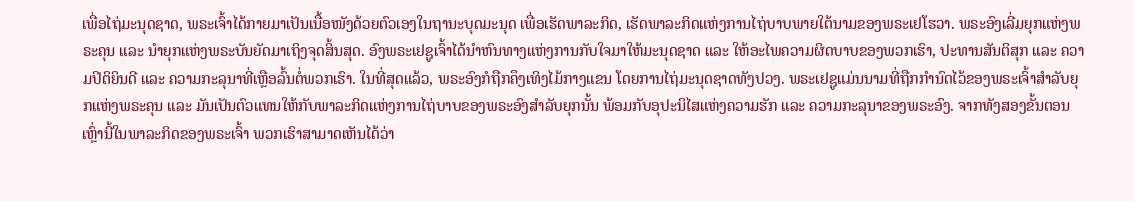ເພື່ອໄຖ່ມະນຸດຊາດ, ພຣະເຈົ້າໄດ້ກາຍມາເປັນເນື້ອໜັງດ້ວຍຕົວເອງໃນຖານະບຸດມະນຸດ ເພື່ອເຮັດພາລະກິດ, ເຮັດພາລະກິດແຫ່ງການໄຖ່ບາບພາຍໃຕ້ນາມຂອງພຣະເຢໂຮວາ. ພຣະອົງເລີ່ມຍຸກແຫ່ງພຣະຄຸນ ແລະ ນໍາຍຸກແຫ່ງພຣະບັນຍັດມາເຖິງຈຸດສິ້ນສຸດ. ອົງພຣະເຢຊູເຈົ້າໄດ້ນໍາຫົນທາງແຫ່ງການກັບໃຈມາໃຫ້ມະນຸດຊາດ ແລະ ໃຫ້ອະໄພຄວາມຜິດບາບຂອງພວກເຮົາ, ປະທານສັນຕິສຸກ ແລະ ຄວາມປິຕິຍິນດີ ແລະ ຄວາມກະລຸນາທີ່ເຫຼືອລົ້ນຕໍ່ພວກເຮົາ. ໃນທີ່ສຸດແລ້ວ, ພຣະອົງກໍຖືກຄຶງເທິງໄມ້ກາງແຂນ ໂດຍການໄຖ່ມະນຸດຊາດທັງປວງ. ພຣະເຢຊູແມ່ນນາມທີ່ຖືກກຳນົດໄວ້ຂອງພຣະເຈົ້າສຳລັບຍຸກແຫ່ງພຣະຄຸນ ແລະ ມັນເປັນຕົວແທນໃຫ້ກັບພາລະກິດແຫ່ງການໄຖ່ບາບຂອງພຣະອົງສຳລັບຍຸກນັ້ນ ພ້ອມກັບອຸປະນິໄສແຫ່ງຄວາມຮັກ ແລະ ຄວາມກະລຸນາຂອງພຣະອົງ. ຈາກທັງສອງຂັ້ນຕອນເຫຼົ່ານີ້ໃນພາລະກິດຂອງພຣະເຈົ້າ ພວກເຮົາສາມາດເຫັນໄດ້ວ່າ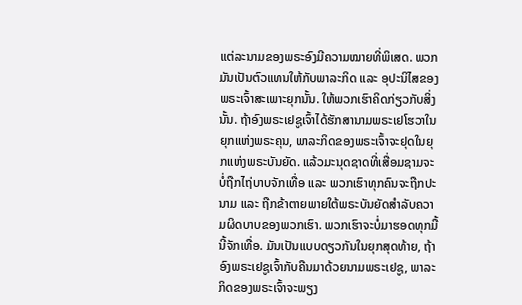ແຕ່ລະນາມຂອງພຣະອົງມີຄວາມໝາຍທີ່ພິເສດ. ພວກມັນເປັນຕົວແທນໃຫ້ກັບພາລະກິດ ແລະ ອຸປະນິໄສຂອງພຣະເຈົ້າສະເພາະຍຸກນັ້ນ. ໃຫ້ພວກເຮົາຄິດກ່ຽວກັບສິ່ງນັ້ນ. ຖ້າອົງພຣະເຢຊູເຈົ້າໄດ້ຮັກສານາມພຣະເຢໂຮວາໃນຍຸກແຫ່ງພຣະຄຸນ, ພາລະກິດຂອງພຣະເຈົ້າຈະຢຸດໃນຍຸກແຫ່ງພຣະບັນຍັດ. ແລ້ວມະນຸດຊາດທີ່ເສື່ອມຊາມຈະບໍ່ຖືກໄຖ່ບາບຈັກເທື່ອ ແລະ ພວກເຮົາທຸກຄົນຈະຖືກປະນາມ ແລະ ຖືກຂ້າຕາຍພາຍໃຕ້ພຣະບັນຍັດສຳລັບຄວາມຜິດບາບຂອງພວກເຮົາ. ພວກເຮົາຈະບໍ່ມາຮອດທຸກມື້ນີ້ຈັກເທື່ອ. ມັນເປັນແບບດຽວກັນໃນຍຸກສຸດທ້າຍ, ຖ້າອົງພຣະເຢຊູເຈົ້າກັບຄືນມາດ້ວຍນາມພຣະເຢຊູ, ພາລະກິດຂອງພຣະເຈົ້າຈະພຽງ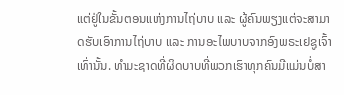ແຕ່ຢູ່ໃນຂັ້ນຕອນແຫ່ງການໄຖ່ບາບ ແລະ ຜູ້ຄົນພຽງແຕ່ຈະສາມາດຮັບເອົາການໄຖ່ບາບ ແລະ ການອະໄພບາບຈາກອົງພຣະເຢຊູເຈົ້າເທົ່ານັ້ນ. ທຳມະຊາດທີ່ຜິດບາບທີ່ພວກເຮົາທຸກຄົນມີແມ່ນບໍ່ສາ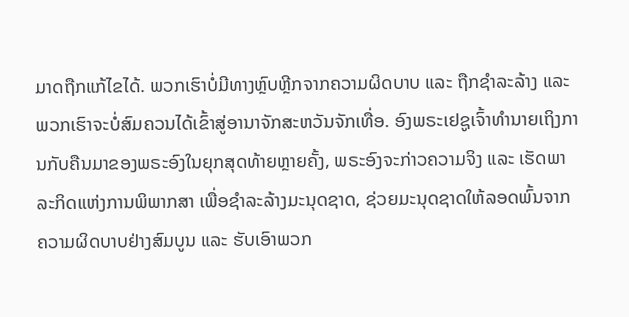ມາດຖືກແກ້ໄຂໄດ້. ພວກເຮົາບໍ່ມີທາງຫຼົບຫຼີກຈາກຄວາມຜິດບາບ ແລະ ຖືກຊໍາລະລ້າງ ແລະ ພວກເຮົາຈະບໍ່ສົມຄວນໄດ້ເຂົ້າສູ່ອານາຈັກສະຫວັນຈັກເທື່ອ. ອົງພຣະເຢຊູເຈົ້າທຳນາຍເຖິງການກັບຄືນມາຂອງພຣະອົງໃນຍຸກສຸດທ້າຍຫຼາຍຄັ້ງ, ພຣະອົງຈະກ່າວຄວາມຈິງ ແລະ ເຮັດພາລະກິດແຫ່ງການພິພາກສາ ເພື່ອຊໍາລະລ້າງມະນຸດຊາດ, ຊ່ວຍມະນຸດຊາດໃຫ້ລອດພົ້ນຈາກຄວາມຜິດບາບຢ່າງສົມບູນ ແລະ ຮັບເອົາພວກ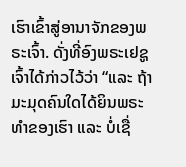ເຮົາເຂົ້າສູ່ອານາຈັກຂອງພຣະເຈົ້າ. ດັ່ງທີ່ອົງພຣະເຢຊູເຈົ້າໄດ້ກ່າວໄວ້ວ່າ “ແລະ ຖ້າມະມຸດຄົນໃດໄດ້ຍິນພຣະທຳຂອງເຮົາ ແລະ ບໍ່ເຊື່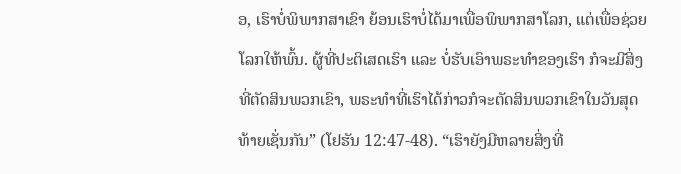ອ, ເຮົາບໍ່ພິພາກສາເຂົາ ຍ້ອນເຮົາບໍ່ໄດ້ມາເພື່ອພິພາກສາໂລກ, ແຕ່ເພື່ອຊ່ວຍໂລກໃຫ້ພົ້ນ. ຜູ້ທີ່ປະຕິເສດເຮົາ ແລະ ບໍ່ຮັບເອົາພຣະທໍາຂອງເຮົາ ກໍຈະມີສິ່ງທີ່ຕັດສິນພວກເຂົາ, ພຣະທໍາທີ່ເຮົາໄດ້ກ່າວກໍຈະຕັດສິນພວກເຂົາໃນວັນສຸດທ້າຍເຊັ່ນກັນ” (ໂຢຮັນ 12:47-48). “ເຮົາຍັງມີຫລາຍສິ່ງທີ່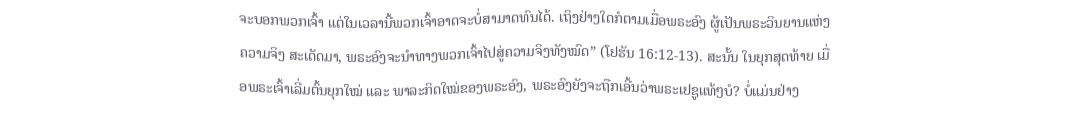ຈະບອກພວກເຈົ້າ ແຕ່ໃນເວລານີ້ພວກເຈົ້າອາດຈະບໍ່ສາມາດທົນໄດ້. ເຖິງຢ່າງໃດກໍຕາມເມື່ອພຣະອົງ ຜູ້ເປັນພຣະວິນຍານແຫ່ງຄວາມຈິງ ສະເດັດມາ, ພຣະອົງຈະນຳທາງພວກເຈົ້າໄປສູ່ຄວາມຈິງທັງໝົດ” (ໂຢຮັນ 16:12-13). ສະນັ້ນ ໃນຍຸກສຸດທ້າຍ ເມື່ອພຣະເຈົ້າເລີ່ມຕົ້ນຍຸກໃໝ່ ແລະ ພາລະກິດໃໝ່ຂອງພຣະອົງ, ພຣະອົງຍັງຈະຖືກເອີ້ນວ່າພຣະເຢຊູແທ້ໆບໍ? ບໍ່ແມ່ນຢ່າງ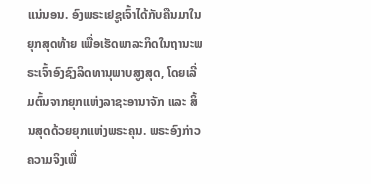ແນ່ນອນ. ອົງພຣະເຢຊູເຈົ້າໄດ້ກັບຄືນມາໃນຍຸກສຸດທ້າຍ ເພື່ອເຮັດພາລະກິດໃນຖານະພຣະເຈົ້າອົງຊົງລິດທານຸພາບສູງສຸດ, ໂດຍເລີ່ມຕົ້ນຈາກຍຸກແຫ່ງລາຊະອານາຈັກ ແລະ ສິ້ນສຸດດ້ວຍຍຸກແຫ່ງພຣະຄຸນ. ພຣະອົງກ່າວຄວາມຈິງເພື່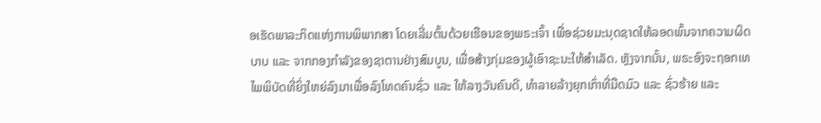ອເຮັດພາລະກິດແຫ່ງການພິພາກສາ ໂດຍເລີ່ມຕົ້ນດ້ວຍເຮືອນຂອງພຣະເຈົ້າ ເພື່ອຊ່ວຍມະນຸດຊາດໃຫ້ລອດພົ້ນຈາກຄວາມຜິດບາບ ແລະ ຈາກກອງກຳລັງຂອງຊາຕານຢ່າງສົມບູນ, ເພື່ອສ້າງກຸ່ມຂອງຜູ້ເອົາຊະນະໃຫ້ສໍາເລັດ. ຫຼັງຈາກນັ້ນ, ພຣະອົງຈະຖອກເທໄພພິບັດທີ່ຍິ່ງໃຫຍ່ລົງມາເພື່ອລົງໂທດຄົນຊົ່ວ ແລະ ໃຫ້ລາງວັນຄົນດີ, ທຳລາຍລ້າງຍຸກເກົ່າທີ່ມືດມົວ ແລະ ຊົ່ວຮ້າຍ ແລະ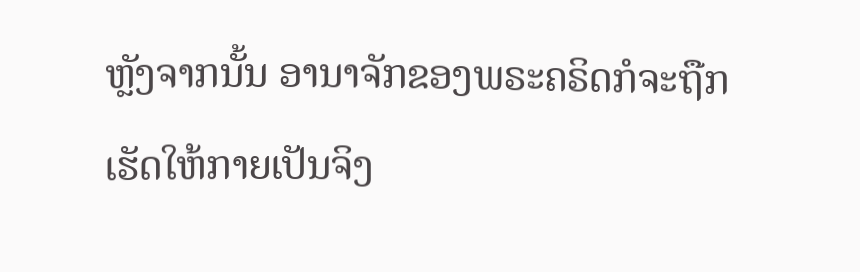ຫຼັງຈາກນັ້ນ ອານາຈັກຂອງພຣະຄຣິດກໍຈະຖືກເຮັດໃຫ້ກາຍເປັນຈິງ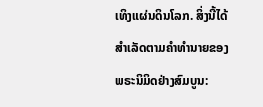ເທິງແຜ່ນດິນໂລກ. ສິ່ງນີ້ໄດ້ສຳເລັດຕາມຄຳທຳນາຍຂອງພຣະນິມິດຢ່າງສົມບູນ: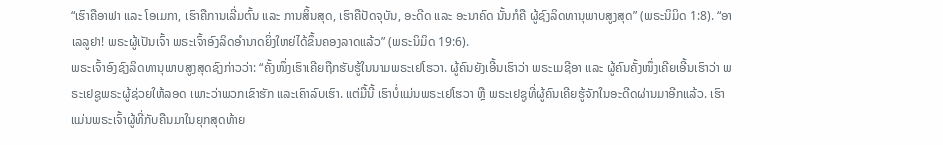“ເຮົາຄືອາຟາ ແລະ ໂອເມກາ, ເຮົາຄືການເລີ່ມຕົ້ນ ແລະ ການສິ້ນສຸດ, ເຮົາຄືປັດຈຸບັນ, ອະດີດ ແລະ ອະນາຄົດ ນັ້ນກໍຄື ຜູ້ຊົງລິດທານຸພາບສູງສຸດ” (ພຣະນິມິດ 1:8). “ອາເລລູຢາ! ພຣະຜູ້ເປັນເຈົ້າ ພຣະເຈົ້າອົງລິດອໍານາດຍິ່ງໃຫຍ່ໄດ້ຂຶ້ນຄອງລາດແລ້ວ” (ພຣະນິມິດ 19:6).
ພຣະເຈົ້າອົງຊົງລິດທານຸພາບສູງສຸດຊົງກ່າວວ່າ: “ຄັ້ງໜຶ່ງເຮົາເຄີຍຖືກຮັບຮູ້ໃນນາມພຣະເຢໂຮວາ. ຜູ້ຄົນຍັງເອີ້ນເຮົາວ່າ ພຣະເມຊີອາ ແລະ ຜູ້ຄົນຄັ້ງໜຶ່ງເຄີຍເອີ້ນເຮົາວ່າ ພຣະເຢຊູພຣະຜູ້ຊ່ວຍໃຫ້ລອດ ເພາະວ່າພວກເຂົາຮັກ ແລະເຄົາລົບເຮົາ. ແຕ່ມື້ນີ້ ເຮົາບໍ່ແມ່ນພຣະເຢໂຮວາ ຫຼື ພຣະເຢຊູທີ່ຜູ້ຄົນເຄີຍຮູ້ຈັກໃນອະດີດຜ່ານມາອີກແລ້ວ. ເຮົາແມ່ນພຣະເຈົ້າຜູ້ທີ່ກັບຄືນມາໃນຍຸກສຸດທ້າຍ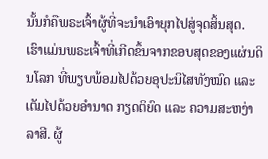ນັ້ນກໍຄືພຣະເຈົ້າຜູ້ທີ່ຈະນຳເອົາຍຸກໄປສູ່ຈຸດສິ້ນສຸດ. ເຮົາແມ່ນພຣະເຈົ້າທີ່ເກີດຂຶ້ນຈາກຂອບສຸດຂອງແຜ່ນດິນໂລກ ທີ່ພຽບພ້ອມໄປດ້ວຍອຸປະນິໄສທັງໝົດ ແລະ ເຕັມໄປດ້ວຍອຳນາດ ກຽດຕິຍົດ ແລະ ຄວາມສະຫງ່າລາສີ. ຜູ້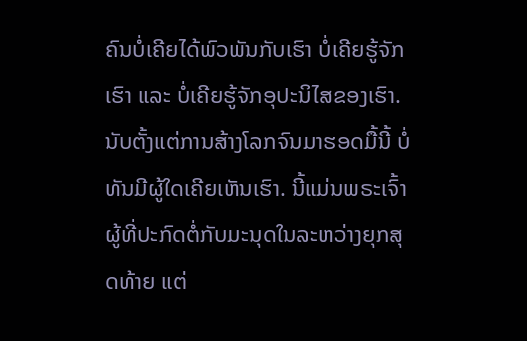ຄົນບໍ່ເຄີຍໄດ້ພົວພັນກັບເຮົາ ບໍ່ເຄີຍຮູ້ຈັກເຮົາ ແລະ ບໍ່ເຄີຍຮູ້ຈັກອຸປະນິໄສຂອງເຮົາ. ນັບຕັ້ງແຕ່ການສ້າງໂລກຈົນມາຮອດມື້ນີ້ ບໍ່ທັນມີຜູ້ໃດເຄີຍເຫັນເຮົາ. ນີ້ແມ່ນພຣະເຈົ້າຜູ້ທີ່ປະກົດຕໍ່ກັບມະນຸດໃນລະຫວ່າງຍຸກສຸດທ້າຍ ແຕ່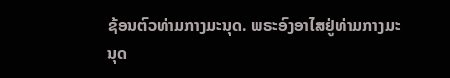ຊ້ອນຕົວທ່າມກາງມະນຸດ. ພຣະອົງອາໄສຢູ່ທ່າມກາງມະນຸດ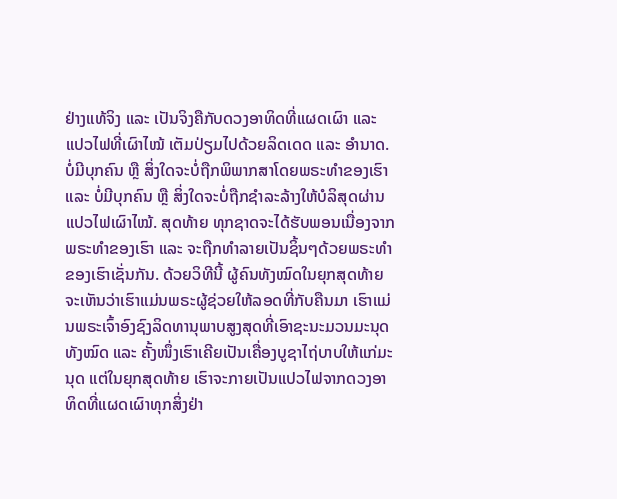ຢ່າງແທ້ຈິງ ແລະ ເປັນຈິງຄືກັບດວງອາທິດທີ່ແຜດເຜົາ ແລະ ແປວໄຟທີ່ເຜົາໄໝ້ ເຕັມປ່ຽມໄປດ້ວຍລິດເດດ ແລະ ອຳນາດ. ບໍ່ມີບຸກຄົນ ຫຼື ສິ່ງໃດຈະບໍ່ຖືກພິພາກສາໂດຍພຣະທຳຂອງເຮົາ ແລະ ບໍ່ມີບຸກຄົນ ຫຼື ສິ່ງໃດຈະບໍ່ຖືກຊຳລະລ້າງໃຫ້ບໍລິສຸດຜ່ານແປວໄຟເຜົາໄໝ້. ສຸດທ້າຍ ທຸກຊາດຈະໄດ້ຮັບພອນເນື່ອງຈາກພຣະທຳຂອງເຮົາ ແລະ ຈະຖືກທໍາລາຍເປັນຊິ້ນໆດ້ວຍພຣະທຳຂອງເຮົາເຊັ່ນກັນ. ດ້ວຍວິທີນີ້ ຜູ້ຄົນທັງໝົດໃນຍຸກສຸດທ້າຍຈະເຫັນວ່າເຮົາແມ່ນພຣະຜູ້ຊ່ວຍໃຫ້ລອດທີ່ກັບຄືນມາ ເຮົາແມ່ນພຣະເຈົ້າອົງຊົງລິດທານຸພາບສູງສຸດທີ່ເອົາຊະນະມວນມະນຸດທັງໝົດ ແລະ ຄັ້ງໜຶ່ງເຮົາເຄີຍເປັນເຄື່ອງບູຊາໄຖ່ບາບໃຫ້ແກ່ມະນຸດ ແຕ່ໃນຍຸກສຸດທ້າຍ ເຮົາຈະກາຍເປັນແປວໄຟຈາກດວງອາທິດທີ່ແຜດເຜົາທຸກສິ່ງຢ່າ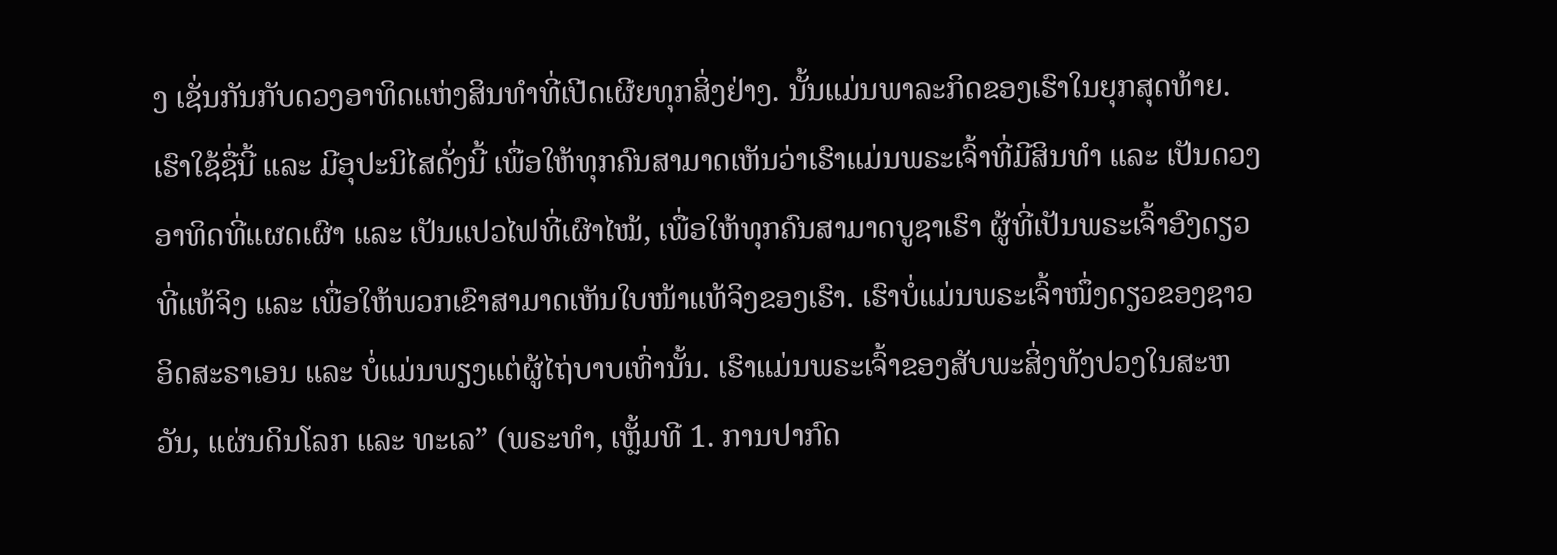ງ ເຊັ່ນກັນກັບດວງອາທິດແຫ່ງສິນທຳທີ່ເປີດເຜີຍທຸກສິ່ງຢ່າງ. ນັ້ນແມ່ນພາລະກິດຂອງເຮົາໃນຍຸກສຸດທ້າຍ. ເຮົາໃຊ້ຊື່ນີ້ ແລະ ມີອຸປະນິໄສດັ່ງນີ້ ເພື່ອໃຫ້ທຸກຄົນສາມາດເຫັນວ່າເຮົາແມ່ນພຣະເຈົ້າທີ່ມີສິນທຳ ແລະ ເປັນດວງອາທິດທີ່ແຜດເຜົາ ແລະ ເປັນແປວໄຟທີ່ເຜົາໄໝ້, ເພື່ອໃຫ້ທຸກຄົນສາມາດບູຊາເຮົາ ຜູ້ທີ່ເປັນພຣະເຈົ້າອົງດຽວທີ່ແທ້ຈິງ ແລະ ເພື່ອໃຫ້ພວກເຂົາສາມາດເຫັນໃບໜ້າແທ້ຈິງຂອງເຮົາ. ເຮົາບໍ່ແມ່ນພຣະເຈົ້າໜຶ່ງດຽວຂອງຊາວອິດສະຣາເອນ ແລະ ບໍ່ແມ່ນພຽງແຕ່ຜູ້ໄຖ່ບາບເທົ່ານັ້ນ. ເຮົາແມ່ນພຣະເຈົ້າຂອງສັບພະສິ່ງທັງປວງໃນສະຫວັນ, ແຜ່ນດິນໂລກ ແລະ ທະເລ” (ພຣະທຳ, ເຫຼັ້ມທີ 1. ການປາກົດ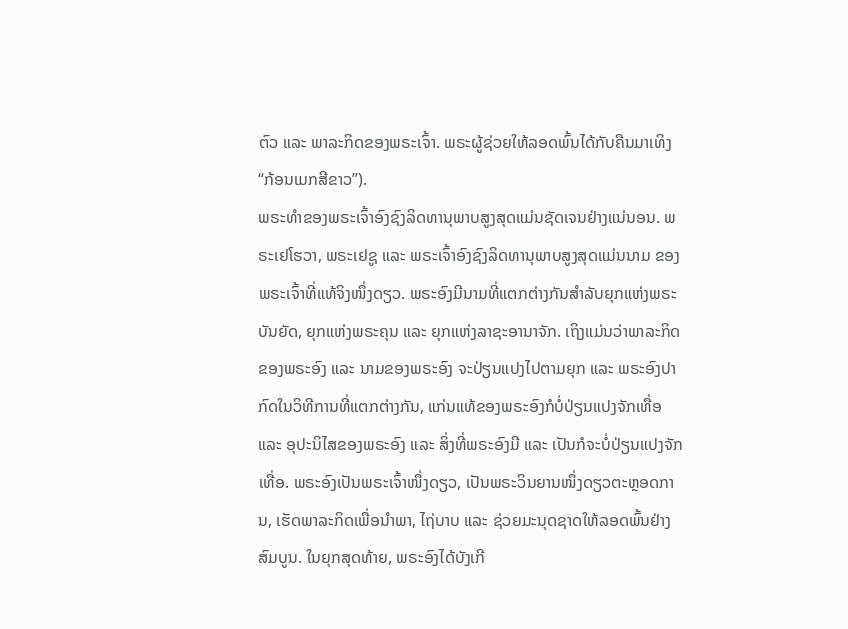ຕົວ ແລະ ພາລະກິດຂອງພຣະເຈົ້າ. ພຣະຜູ້ຊ່ວຍໃຫ້ລອດພົ້ນໄດ້ກັບຄືນມາເທິງ “ກ້ອນເມກສີຂາວ”).
ພຣະທຳຂອງພຣະເຈົ້າອົງຊົງລິດທານຸພາບສູງສຸດແມ່ນຊັດເຈນຢ່າງແນ່ນອນ. ພຣະເຢໂຮວາ, ພຣະເຢຊູ ແລະ ພຣະເຈົ້າອົງຊົງລິດທານຸພາບສູງສຸດແມ່ນນາມ ຂອງພຣະເຈົ້າທີ່ແທ້ຈິງໜຶ່ງດຽວ. ພຣະອົງມີນາມທີ່ແຕກຕ່າງກັນສຳລັບຍຸກແຫ່ງພຣະບັນຍັດ, ຍຸກແຫ່ງພຣະຄຸນ ແລະ ຍຸກແຫ່ງລາຊະອານາຈັກ. ເຖິງແມ່ນວ່າພາລະກິດຂອງພຣະອົງ ແລະ ນາມຂອງພຣະອົງ ຈະປ່ຽນແປງໄປຕາມຍຸກ ແລະ ພຣະອົງປາກົດໃນວິທີການທີ່ແຕກຕ່າງກັນ, ແກ່ນແທ້ຂອງພຣະອົງກໍບໍ່ປ່ຽນແປງຈັກເທື່ອ ແລະ ອຸປະນິໄສຂອງພຣະອົງ ແລະ ສິ່ງທີ່ພຣະອົງມີ ແລະ ເປັນກໍຈະບໍ່ປ່ຽນແປງຈັກເທື່ອ. ພຣະອົງເປັນພຣະເຈົ້າໜຶ່ງດຽວ, ເປັນພຣະວິນຍານໜຶ່ງດຽວຕະຫຼອດການ, ເຮັດພາລະກິດເພື່ອນໍາພາ, ໄຖ່ບາບ ແລະ ຊ່ວຍມະນຸດຊາດໃຫ້ລອດພົ້ນຢ່າງສົມບູນ. ໃນຍຸກສຸດທ້າຍ, ພຣະອົງໄດ້ບັງເກີ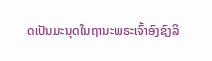ດເປັນມະນຸດໃນຖານະພຣະເຈົ້າອົງຊົງລິ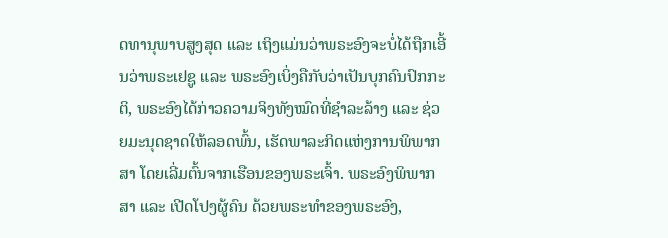ດທານຸພາບສູງສຸດ ແລະ ເຖິງແມ່ນວ່າພຣະອົງຈະບໍ່ໄດ້ຖືກເອີ້ນວ່າພຣະເຢຊູ ແລະ ພຣະອົງເບິ່ງຄືກັບວ່າເປັນບຸກຄົນປົກກະຕິ, ພຣະອົງໄດ້ກ່າວຄວາມຈິງທັງໝົດທີ່ຊໍາລະລ້າງ ແລະ ຊ່ວຍມະນຸດຊາດໃຫ້ລອດພົ້ນ, ເຮັດພາລະກິດແຫ່ງການພິພາກສາ ໂດຍເລີ່ມຕົ້ນຈາກເຮືອນຂອງພຣະເຈົ້າ. ພຣະອົງພິພາກສາ ແລະ ເປີດໂປງຜູ້ຄົນ ດ້ວຍພຣະທຳຂອງພຣະອົງ,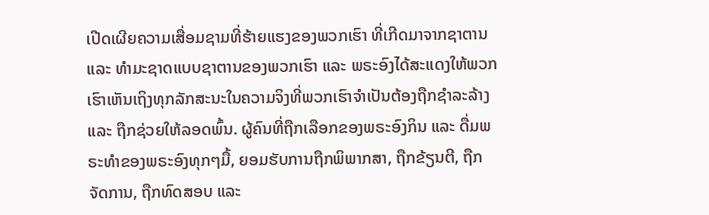ເປີດເຜີຍຄວາມເສື່ອມຊາມທີ່ຮ້າຍແຮງຂອງພວກເຮົາ ທີ່ເກີດມາຈາກຊາຕານ ແລະ ທຳມະຊາດແບບຊາຕານຂອງພວກເຮົາ ແລະ ພຣະອົງໄດ້ສະແດງໃຫ້ພວກເຮົາເຫັນເຖິງທຸກລັກສະນະໃນຄວາມຈິງທີ່ພວກເຮົາຈຳເປັນຕ້ອງຖືກຊໍາລະລ້າງ ແລະ ຖືກຊ່ວຍໃຫ້ລອດພົ້ນ. ຜູ້ຄົນທີ່ຖືກເລືອກຂອງພຣະອົງກິນ ແລະ ດື່ມພຣະທຳຂອງພຣະອົງທຸກໆມື້, ຍອມຮັບການຖືກພິພາກສາ, ຖືກຂ້ຽນຕີ, ຖືກຈັດການ, ຖືກທົດສອບ ແລະ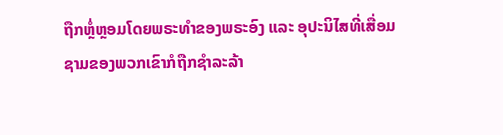ຖືກຫຼໍ່ຫຼອມໂດຍພຣະທຳຂອງພຣະອົງ ແລະ ອຸປະນິໄສທີ່ເສື່ອມຊາມຂອງພວກເຂົາກໍຖືກຊໍາລະລ້າ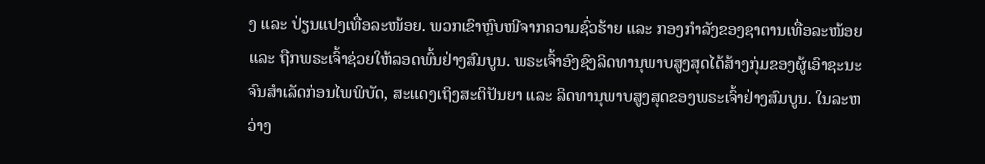ງ ແລະ ປ່ຽນແປງເທື່ອລະໜ້ອຍ. ພວກເຂົາຫຼົບໜີຈາກຄວາມຊົ່ວຮ້າຍ ແລະ ກອງກຳລັງຂອງຊາຕານເທື່ອລະໜ້ອຍ ແລະ ຖືກພຣະເຈົ້າຊ່ວຍໃຫ້ລອດພົ້ນຢ່າງສົມບູນ. ພຣະເຈົ້າອົງຊົງລິດທານຸພາບສູງສຸດໄດ້ສ້າງກຸ່ມຂອງຜູ້ເອົາຊະນະຈົນສໍາເລັດກ່ອນໄພພິບັດ, ສະແດງເຖິງສະຕິປັນຍາ ແລະ ລິດທານຸພາບສູງສຸດຂອງພຣະເຈົ້າຢ່າງສົມບູນ. ໃນລະຫວ່າງ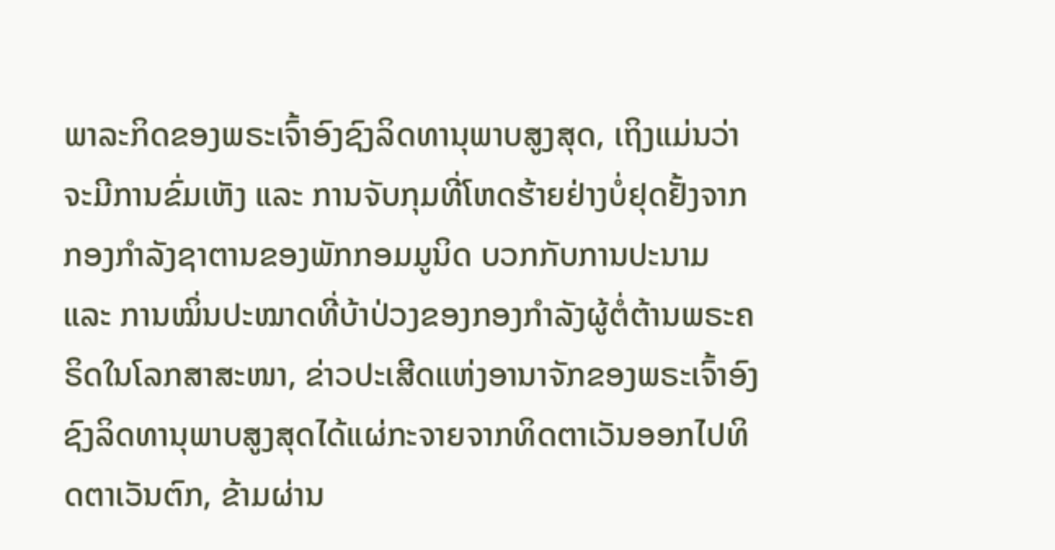ພາລະກິດຂອງພຣະເຈົ້າອົງຊົງລິດທານຸພາບສູງສຸດ, ເຖິງແມ່ນວ່າຈະມີການຂົ່ມເຫັງ ແລະ ການຈັບກຸມທີ່ໂຫດຮ້າຍຢ່າງບໍ່ຢຸດຢັ້ງຈາກກອງກຳລັງຊາຕານຂອງພັກກອມມູນິດ ບວກກັບການປະນາມ ແລະ ການໝິ່ນປະໝາດທີ່ບ້າປ່ວງຂອງກອງກຳລັງຜູ້ຕໍ່ຕ້ານພຣະຄຣິດໃນໂລກສາສະໜາ, ຂ່າວປະເສີດແຫ່ງອານາຈັກຂອງພຣະເຈົ້າອົງຊົງລິດທານຸພາບສູງສຸດໄດ້ແຜ່ກະຈາຍຈາກທິດຕາເວັນອອກໄປທິດຕາເວັນຕົກ, ຂ້າມຜ່ານ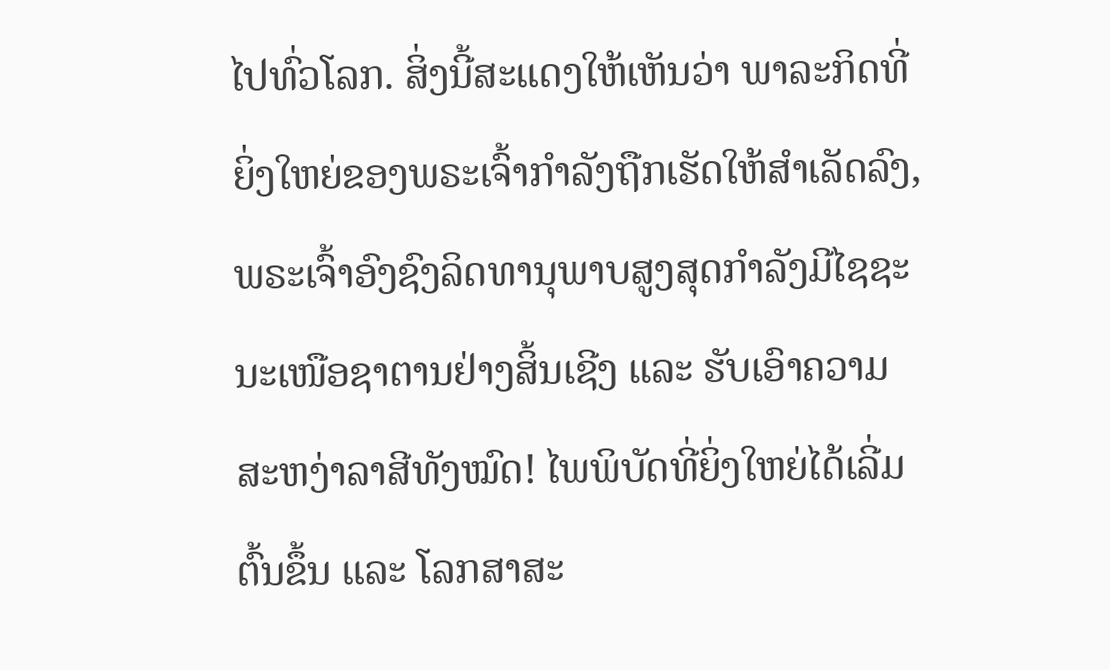ໄປທົ່ວໂລກ. ສິ່ງນີ້ສະແດງໃຫ້ເຫັນວ່າ ພາລະກິດທີ່ຍິ່ງໃຫຍ່ຂອງພຣະເຈົ້າກຳລັງຖືກເຮັດໃຫ້ສຳເລັດລົງ, ພຣະເຈົ້າອົງຊົງລິດທານຸພາບສູງສຸດກຳລັງມີໄຊຊະນະເໜືອຊາຕານຢ່າງສິ້ນເຊີງ ແລະ ຮັບເອົາຄວາມສະຫງ່າລາສີທັງໝົດ! ໄພພິບັດທີ່ຍິ່ງໃຫຍ່ໄດ້ເລີ່ມຕົ້ນຂຶ້ນ ແລະ ໂລກສາສະ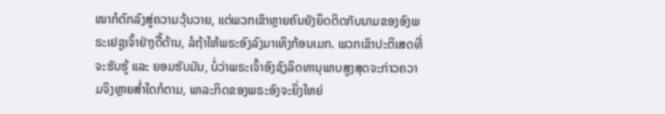ໜາກໍຕົກລົງສູ່ຄວາມວຸ້ນວາຍ, ແຕ່ພວກເຂົາຫຼາຍຄົນຍັງຍຶດຕິດກັບນາມຂອງອົງພຣະເຢຊູເຈົ້າຢ່າງດື້ດ້ານ, ລໍຖ້າໃຫ້ພຣະອົງລົງມາເທິງກ້ອນເມກ. ພວກເຂົາປະຕິເສດທີ່ຈະຮັບຮູ້ ແລະ ຍອມຮັບມັນ, ບໍ່ວ່າພຣະເຈົ້າອົງຊົງລິດທານຸພາບສູງສຸດຈະກ່າວຄວາມຈິງຫຼາຍສໍ່າໃດກໍຕາມ, ພາລະກິດຂອງພຣະອົງຈະຍິ່ງໃຫຍ່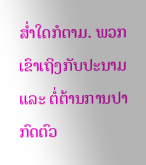ສໍ່າໃດກໍຕາມ. ພວກເຂົາເຖິງກັບປະນາມ ແລະ ຕໍ່ຕ້ານການປາກົດຕົວ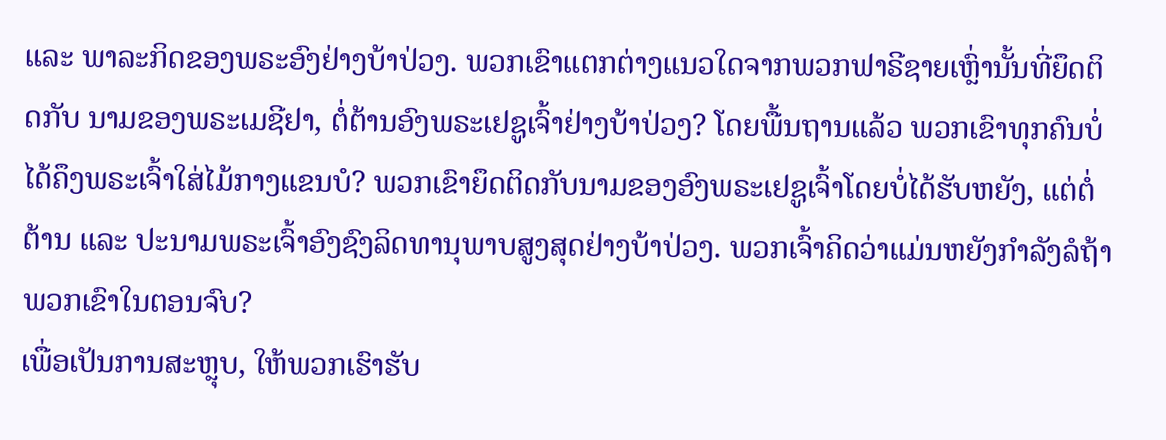ແລະ ພາລະກິດຂອງພຣະອົງຢ່າງບ້າປ່ວງ. ພວກເຂົາແຕກຕ່າງແນວໃດຈາກພວກຟາຣີຊາຍເຫຼົ່ານັ້ນທີ່ຍຶດຕິດກັບ ນາມຂອງພຣະເມຊີຢາ, ຕໍ່ຕ້ານອົງພຣະເຢຊູເຈົ້າຢ່າງບ້າປ່ວງ? ໂດຍພື້ນຖານແລ້ວ ພວກເຂົາທຸກຄົນບໍ່ໄດ້ຄຶງພຣະເຈົ້າໃສ່ໄມ້ກາງແຂນບໍ? ພວກເຂົາຍຶດຕິດກັບນາມຂອງອົງພຣະເຢຊູເຈົ້າໂດຍບໍ່ໄດ້ຮັບຫຍັງ, ແຕ່ຕໍ່ຕ້ານ ແລະ ປະນາມພຣະເຈົ້າອົງຊົງລິດທານຸພາບສູງສຸດຢ່າງບ້າປ່ວງ. ພວກເຈົ້າຄິດວ່າແມ່ນຫຍັງກຳລັງລໍຖ້າພວກເຂົາໃນຕອນຈົບ?
ເພື່ອເປັນການສະຫຼຸບ, ໃຫ້ພວກເຮົາຮັບ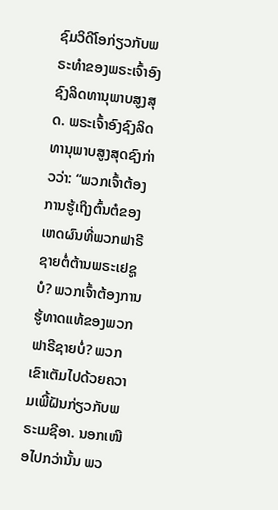ຊົມວິດີໂອກ່ຽວກັບພຣະທຳຂອງພຣະເຈົ້າອົງຊົງລິດທານຸພາບສູງສຸດ. ພຣະເຈົ້າອົງຊົງລິດທານຸພາບສູງສຸດຊົງກ່າວວ່າ: “ພວກເຈົ້າຕ້ອງການຮູ້ເຖິງຕົ້ນຕໍຂອງເຫດຜົນທີ່ພວກຟາຣີຊາຍຕໍ່ຕ້ານພຣະເຢຊູບໍ? ພວກເຈົ້າຕ້ອງການຮູ້ທາດແທ້ຂອງພວກຟາຣີຊາຍບໍ່? ພວກເຂົາເຕັມໄປດ້ວຍຄວາມເພີ້ຝັນກ່ຽວກັບພຣະເມຊີອາ. ນອກເໜືອໄປກວ່ານັ້ນ ພວ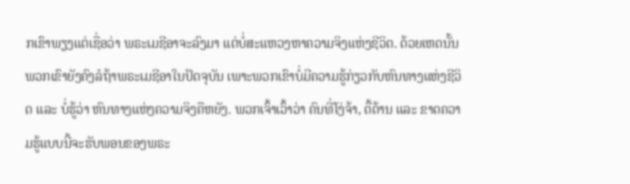ກເຂົາພຽງແຕ່ເຊື່ອວ່າ ພຣະເມຊີອາຈະລົງມາ ແຕ່ບໍ່ສະແຫວງຫາຄວາມຈິງແຫ່ງຊີວິດ. ດ້ວຍເຫດນັ້ນ ພວກເຂົາຍັງຄົງລໍຖ້າພຣະເມຊີອາໃນປັດຈຸບັນ ເພາະພວກເຂົາບໍ່ມີຄວາມຮູ້ກ່ຽວກັບຫົນທາງແຫ່ງຊີວິດ ແລະ ບໍ່ຮູ້ວ່າ ຫົນທາງແຫ່ງຄວາມຈິງຄືຫຍັງ. ພວກເຈົ້າເວົ້າວ່າ ຄົນທີ່ໂງ່ຈ້າ, ດື້ດ້ານ ແລະ ຂາດຄວາມຮູ້ແບບນີ້ຈະຮັບພອນຂອງພຣະ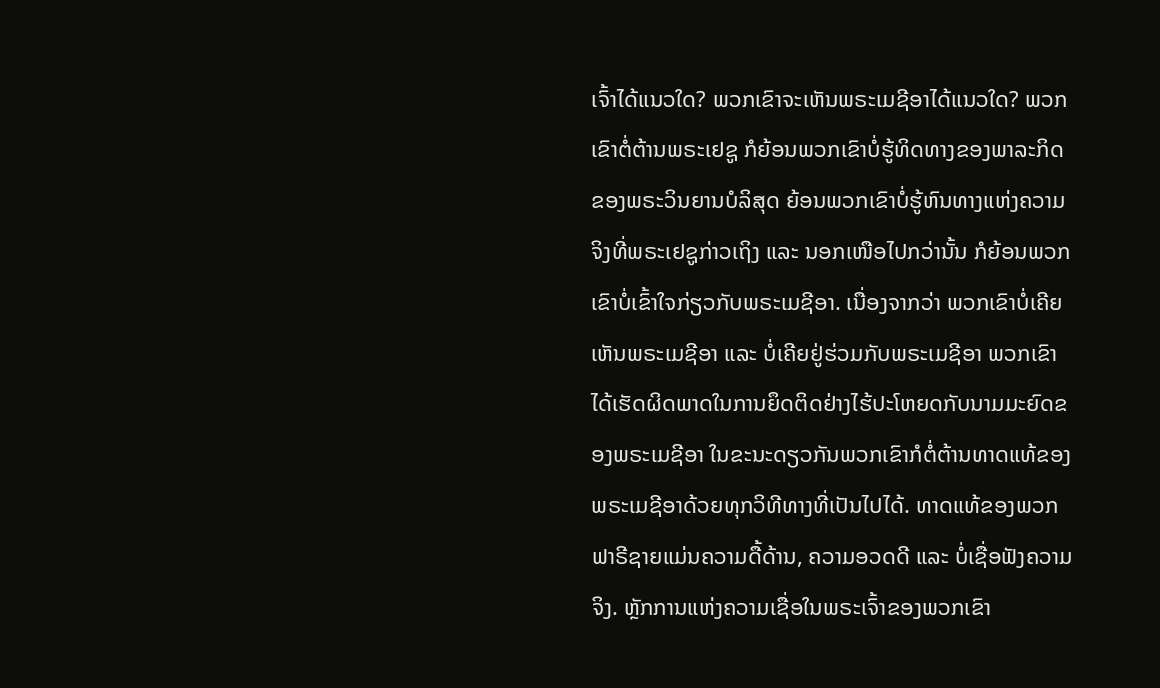ເຈົ້າໄດ້ແນວໃດ? ພວກເຂົາຈະເຫັນພຣະເມຊີອາໄດ້ແນວໃດ? ພວກເຂົາຕໍ່ຕ້ານພຣະເຢຊູ ກໍຍ້ອນພວກເຂົາບໍ່ຮູ້ທິດທາງຂອງພາລະກິດຂອງພຣະວິນຍານບໍລິສຸດ ຍ້ອນພວກເຂົາບໍ່ຮູ້ຫົນທາງແຫ່ງຄວາມຈິງທີ່ພຣະເຢຊູກ່າວເຖິງ ແລະ ນອກເໜືອໄປກວ່ານັ້ນ ກໍຍ້ອນພວກເຂົາບໍ່ເຂົ້າໃຈກ່ຽວກັບພຣະເມຊີອາ. ເນື່ອງຈາກວ່າ ພວກເຂົາບໍ່ເຄີຍເຫັນພຣະເມຊີອາ ແລະ ບໍ່ເຄີຍຢູ່ຮ່ວມກັບພຣະເມຊີອາ ພວກເຂົາໄດ້ເຮັດຜິດພາດໃນການຍຶດຕິດຢ່າງໄຮ້ປະໂຫຍດກັບນາມມະຍົດຂອງພຣະເມຊີອາ ໃນຂະນະດຽວກັນພວກເຂົາກໍຕໍ່ຕ້ານທາດແທ້ຂອງພຣະເມຊີອາດ້ວຍທຸກວິທີທາງທີ່ເປັນໄປໄດ້. ທາດແທ້ຂອງພວກຟາຣີຊາຍແມ່ນຄວາມດື້ດ້ານ, ຄວາມອວດດີ ແລະ ບໍ່ເຊື່ອຟັງຄວາມຈິງ. ຫຼັກການແຫ່ງຄວາມເຊື່ອໃນພຣະເຈົ້າຂອງພວກເຂົາ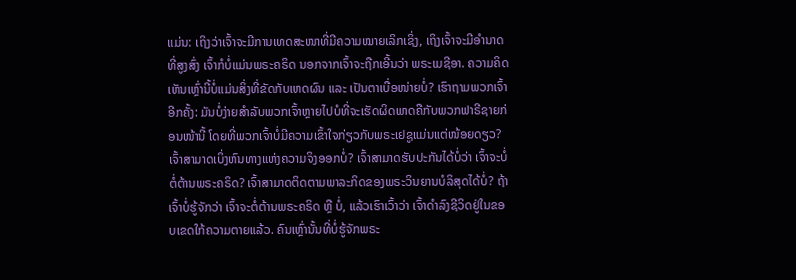ແມ່ນ: ເຖິງວ່າເຈົ້າຈະມີການເທດສະໜາທີ່ມີຄວາມໝາຍເລິກເຊິ່ງ, ເຖິງເຈົ້າຈະມີອຳນາດທີ່ສູງສົ່ງ ເຈົ້າກໍບໍ່ແມ່ນພຣະຄຣິດ ນອກຈາກເຈົ້າຈະຖືກເອີ້ນວ່າ ພຣະເມຊີອາ. ຄວາມຄິດເຫັນເຫຼົ່ານີ້ບໍ່ແມ່ນສິ່ງທີ່ຂັດກັບເຫດຜົນ ແລະ ເປັນຕາເບື່ອໜ່າຍບໍ່? ເຮົາຖາມພວກເຈົ້າອີກຄັ້ງ: ມັນບໍ່ງ່າຍສຳລັບພວກເຈົ້າຫຼາຍໄປບໍທີ່ຈະເຮັດຜິດພາດຄືກັບພວກຟາຣີຊາຍກ່ອນໜ້ານີ້ ໂດຍທີ່ພວກເຈົ້າບໍ່ມີຄວາມເຂົ້າໃຈກ່ຽວກັບພຣະເຢຊູແມ່ນແຕ່ໜ້ອຍດຽວ? ເຈົ້າສາມາດເບິ່ງຫົນທາງແຫ່ງຄວາມຈິງອອກບໍ່? ເຈົ້າສາມາດຮັບປະກັນໄດ້ບໍ່ວ່າ ເຈົ້າຈະບໍ່ຕໍ່ຕ້ານພຣະຄຣິດ? ເຈົ້າສາມາດຕິດຕາມພາລະກິດຂອງພຣະວິນຍານບໍລິສຸດໄດ້ບໍ່? ຖ້າເຈົ້າບໍ່ຮູ້ຈັກວ່າ ເຈົ້າຈະຕໍ່ຕ້ານພຣະຄຣິດ ຫຼື ບໍ່, ແລ້ວເຮົາເວົ້າວ່າ ເຈົ້າດຳລົງຊີວິດຢູ່ໃນຂອບເຂດໃກ້ຄວາມຕາຍແລ້ວ. ຄົນເຫຼົ່ານັ້ນທີ່ບໍ່ຮູ້ຈັກພຣະ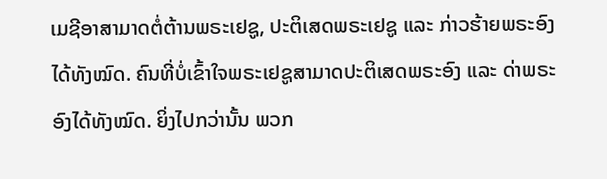ເມຊີອາສາມາດຕໍ່ຕ້ານພຣະເຢຊູ, ປະຕິເສດພຣະເຢຊູ ແລະ ກ່າວຮ້າຍພຣະອົງໄດ້ທັງໝົດ. ຄົນທີ່ບໍ່ເຂົ້າໃຈພຣະເຢຊູສາມາດປະຕິເສດພຣະອົງ ແລະ ດ່າພຣະອົງໄດ້ທັງໝົດ. ຍິ່ງໄປກວ່ານັ້ນ ພວກ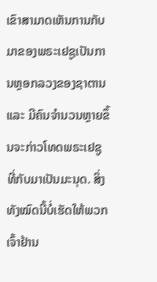ເຂົາສາມາດເຫັນການກັບມາຂອງພຣະເຢຊູເປັນການຫຼອກລວງຂອງຊາຕານ ແລະ ມີຄົນຈຳນວນຫຼາຍຂຶ້ນຈະກ່າວໂທດພຣະເຢຊູທີ່ກັບມາເປັນມະນຸດ. ສິ່ງທັງໝົດນີ້ບໍ່ເຮັດໃຫ້ພວກເຈົ້າຢ້ານ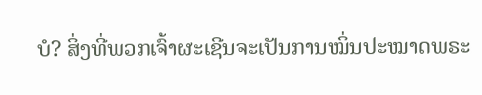ບໍ? ສິ່ງທີ່ພວກເຈົ້າຜະເຊີນຈະເປັນການໝິ່ນປະໝາດພຣະ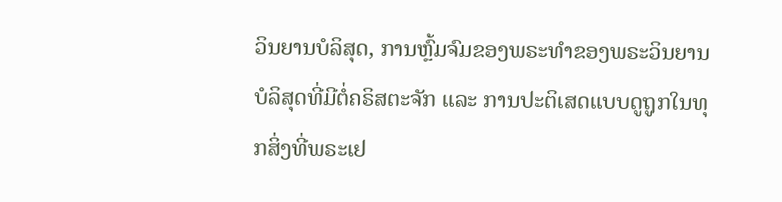ວິນຍານບໍລິສຸດ, ການຫຼົ້ມຈົມຂອງພຣະທຳຂອງພຣະວິນຍານບໍລິສຸດທີ່ມີຕໍ່ຄຣິສຕະຈັກ ແລະ ການປະຕິເສດແບບດູຖູກໃນທຸກສິ່ງທີ່ພຣະເຢ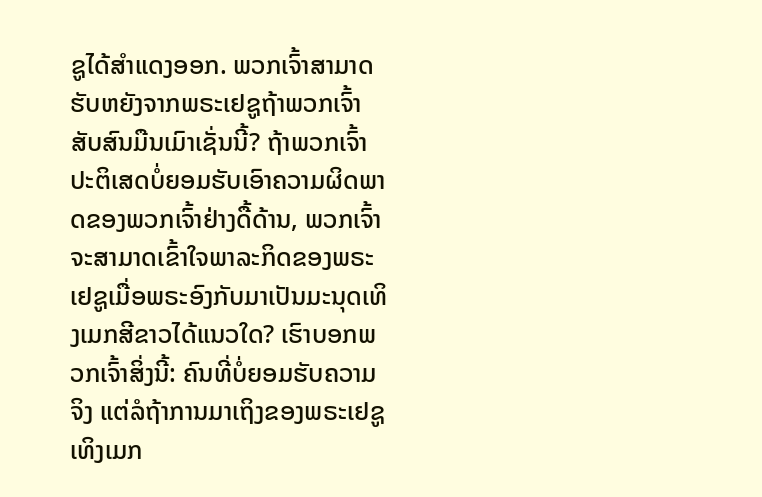ຊູໄດ້ສຳແດງອອກ. ພວກເຈົ້າສາມາດຮັບຫຍັງຈາກພຣະເຢຊູຖ້າພວກເຈົ້າສັບສົນມືນເມົາເຊັ່ນນີ້? ຖ້າພວກເຈົ້າປະຕິເສດບໍ່ຍອມຮັບເອົາຄວາມຜິດພາດຂອງພວກເຈົ້າຢ່າງດື້ດ້ານ, ພວກເຈົ້າຈະສາມາດເຂົ້າໃຈພາລະກິດຂອງພຣະເຢຊູເມື່ອພຣະອົງກັບມາເປັນມະນຸດເທິງເມກສີຂາວໄດ້ແນວໃດ? ເຮົາບອກພວກເຈົ້າສິ່ງນີ້: ຄົນທີ່ບໍ່ຍອມຮັບຄວາມຈິງ ແຕ່ລໍຖ້າການມາເຖິງຂອງພຣະເຢຊູເທິງເມກ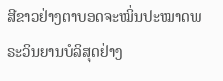ສີຂາວຢ່າງຕາບອດຈະໝິ່ນປະໝາດພຣະວິນຍານບໍລິສຸດຢ່າງ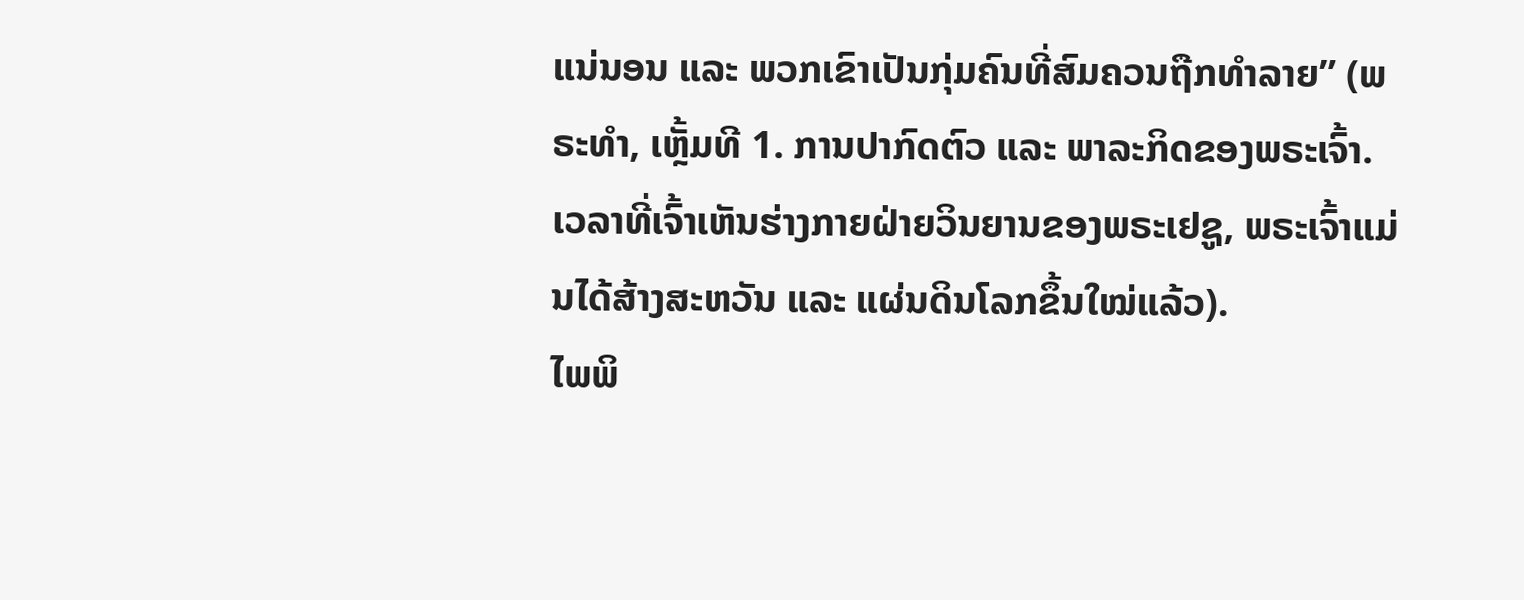ແນ່ນອນ ແລະ ພວກເຂົາເປັນກຸ່ມຄົນທີ່ສົມຄວນຖືກທຳລາຍ” (ພຣະທຳ, ເຫຼັ້ມທີ 1. ການປາກົດຕົວ ແລະ ພາລະກິດຂອງພຣະເຈົ້າ. ເວລາທີ່ເຈົ້າເຫັນຮ່າງກາຍຝ່າຍວິນຍານຂອງພຣະເຢຊູ, ພຣະເຈົ້າແມ່ນໄດ້ສ້າງສະຫວັນ ແລະ ແຜ່ນດິນໂລກຂຶ້ນໃໝ່ແລ້ວ).
ໄພພິ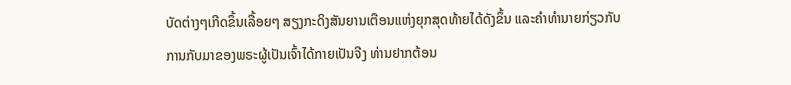ບັດຕ່າງໆເກີດຂຶ້ນເລື້ອຍໆ ສຽງກະດິງສັນຍານເຕືອນແຫ່ງຍຸກສຸດທ້າຍໄດ້ດັງຂຶ້ນ ແລະຄໍາທໍານາຍກ່ຽວກັບການກັບມາຂອງພຣະຜູ້ເປັນເຈົ້າໄດ້ກາຍເປັນຈີງ ທ່ານຢາກຕ້ອນ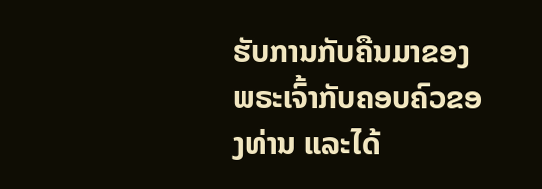ຮັບການກັບຄືນມາຂອງພຣະເຈົ້າກັບຄອບຄົວຂອງທ່ານ ແລະໄດ້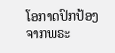ໂອກາດປົກປ້ອງຈາກພຣະ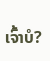ເຈົ້າບໍ?